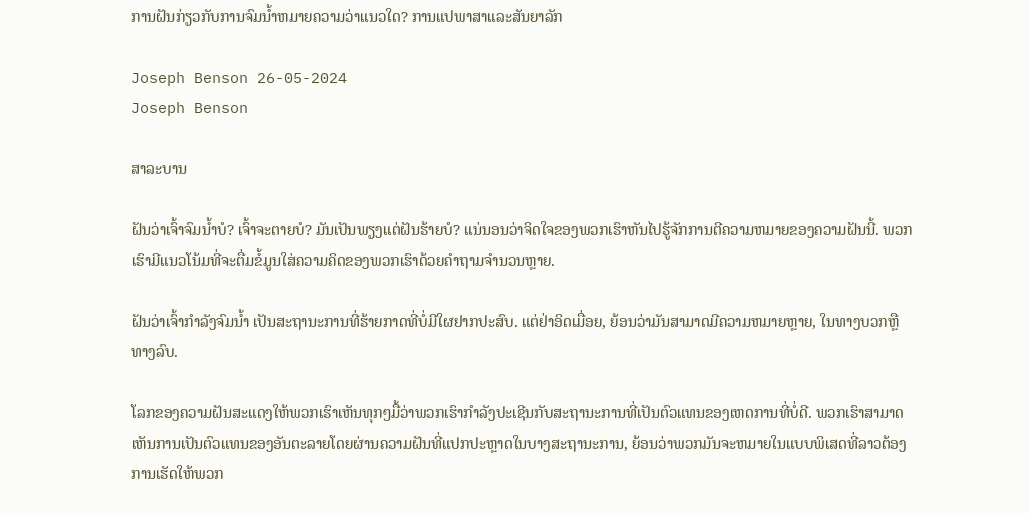ການຝັນກ່ຽວກັບການຈົມນ້ຳຫມາຍຄວາມວ່າແນວໃດ? ການແປພາສາແລະສັນຍາລັກ

Joseph Benson 26-05-2024
Joseph Benson

ສາລະບານ

ຝັນວ່າເຈົ້າຈົມນ້ຳບໍ? ເຈົ້າຈະຕາຍບໍ? ມັນເປັນພຽງແຕ່ຝັນຮ້າຍບໍ? ແນ່ນອນວ່າຈິດໃຈຂອງພວກເຮົາຫັນໄປຮູ້ຈັກການຕີຄວາມຫມາຍຂອງຄວາມຝັນນີ້. ພວກເຮົາມີແນວໂນ້ມທີ່ຈະຕື່ມຂໍ້ມູນໃສ່ຄວາມຄິດຂອງພວກເຮົາດ້ວຍຄໍາຖາມຈໍານວນຫຼາຍ.

ຝັນວ່າເຈົ້າກຳລັງຈົມນ້ຳ ເປັນສະຖານະການທີ່ຮ້າຍກາດທີ່ບໍ່ມີໃຜຢາກປະສົບ. ແຕ່ຢ່າອິດເມື່ອຍ, ຍ້ອນວ່າມັນສາມາດມີຄວາມຫມາຍຫຼາຍ, ໃນທາງບວກຫຼືທາງລົບ.

ໂລກຂອງຄວາມຝັນສະແດງໃຫ້ພວກເຮົາເຫັນທຸກໆມື້ວ່າພວກເຮົາກໍາລັງປະເຊີນກັບສະຖານະການທີ່ເປັນຕົວແທນຂອງເຫດການທີ່ບໍ່ດີ. ພວກເຮົາສາມາດເຫັນການເປັນຕົວແທນຂອງອັນຕະລາຍໂດຍຜ່ານຄວາມຝັນທີ່ແປກປະຫຼາດໃນບາງສະຖານະການ, ຍ້ອນວ່າພວກມັນຈະຫມາຍໃນແບບພິເສດທີ່ລາວຕ້ອງການເຮັດໃຫ້ພວກ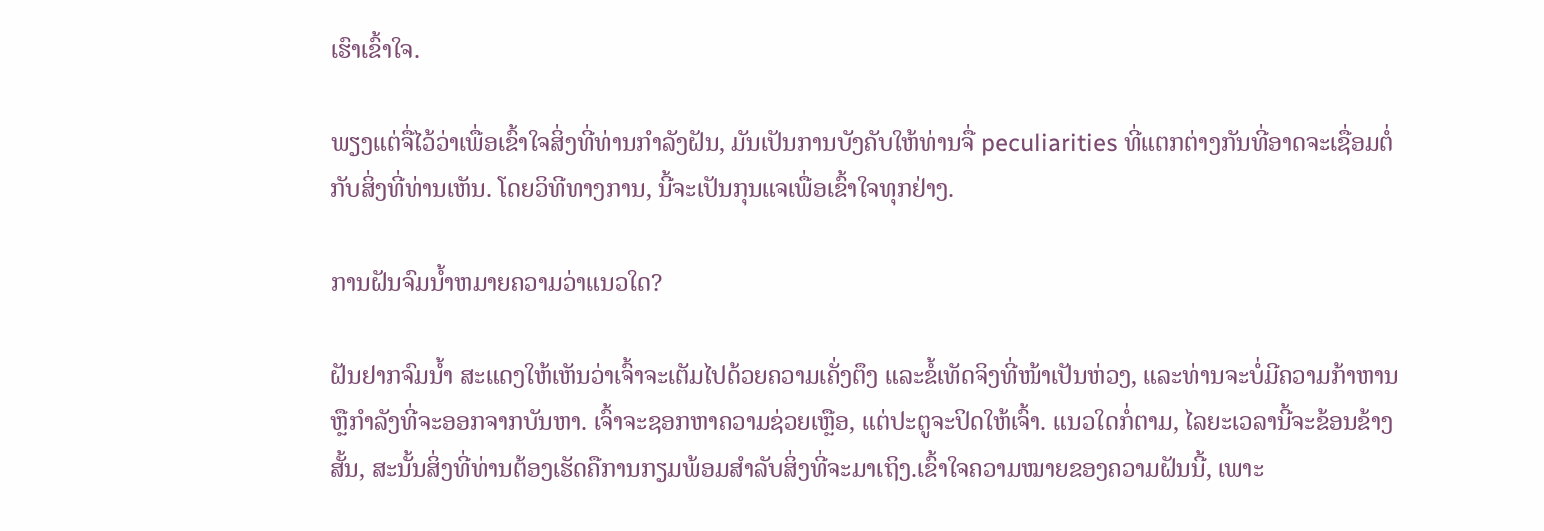ເຮົາເຂົ້າໃຈ.

ພຽງແຕ່ຈື່ໄວ້ວ່າເພື່ອເຂົ້າໃຈສິ່ງທີ່ທ່ານກໍາລັງຝັນ, ມັນເປັນການບັງຄັບໃຫ້ທ່ານຈື່ peculiarities ທີ່ແຕກຕ່າງກັນທີ່ອາດຈະເຊື່ອມຕໍ່ກັບສິ່ງທີ່ທ່ານເຫັນ. ໂດຍວິທີທາງການ, ນີ້ຈະເປັນກຸນແຈເພື່ອເຂົ້າໃຈທຸກຢ່າງ.

ການຝັນຈົມນໍ້າຫມາຍຄວາມວ່າແນວໃດ?

ຝັນຢາກຈົມນ້ຳ ສະແດງໃຫ້ເຫັນວ່າເຈົ້າຈະເຕັມໄປດ້ວຍຄວາມເຄັ່ງຕຶງ ແລະຂໍ້ເທັດຈິງທີ່ໜ້າເປັນຫ່ວງ, ແລະທ່ານຈະບໍ່ມີຄວາມກ້າຫານ ຫຼືກຳລັງທີ່ຈະອອກຈາກບັນຫາ. ເຈົ້າຈະຊອກຫາຄວາມຊ່ວຍເຫຼືອ, ແຕ່ປະຕູຈະປິດໃຫ້ເຈົ້າ. ແນວໃດກໍ່ຕາມ, ໄລຍະເວລານີ້ຈະຂ້ອນຂ້າງສັ້ນ, ສະນັ້ນສິ່ງທີ່ທ່ານຕ້ອງເຮັດຄືການກຽມພ້ອມສໍາລັບສິ່ງທີ່ຈະມາເຖິງ.ເຂົ້າໃຈຄວາມໝາຍຂອງຄວາມຝັນນີ້, ເພາະ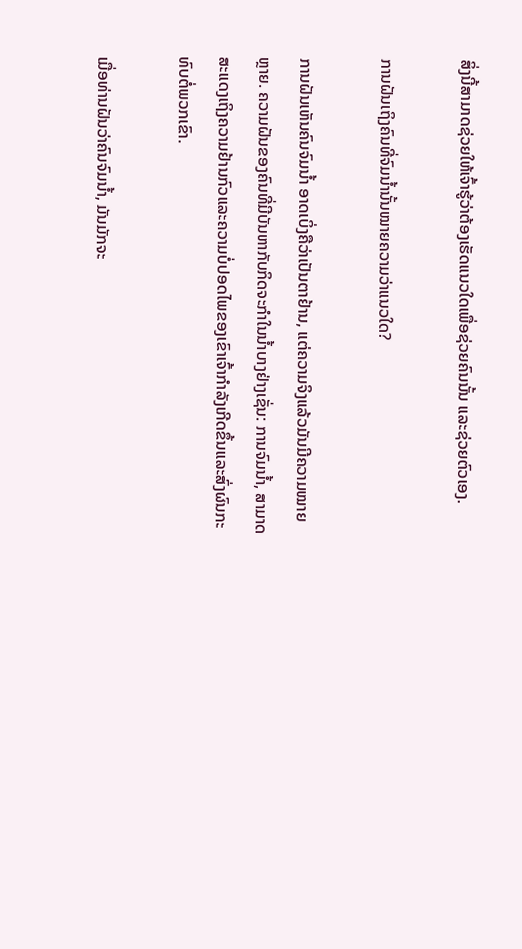ສິ່ງນີ້ສາມາດຊ່ວຍໃຫ້ເຈົ້າຮູ້ວ່າຕ້ອງເຮັດແນວໃດເພື່ອຊ່ວຍຄົນນັ້ນ ແລະຊ່ວຍຕົວເອງ.

ການຝັນເຖິງຄົນທີ່ຈົມນ້ຳນັ້ນໝາຍຄວາມວ່າແນວໃດ?

ການຝັນເຫັນຄົນຈົມນ້ຳ ອາດເບິ່ງຄືວ່າເປັນຕາຢ້ານ, ແຕ່ຄວາມຈິງແລ້ວມັນມີຄວາມໝາຍຫຼາຍ. ຄວາມຝັນຂອງຄົນທີ່ມີບັນຫາກັບກິດຈະກໍາໃນນ້ຳບາງຢ່າງເຊັ່ນ: ການຈົມນ້ຳ, ສາມາດສະແດງເຖິງຄວາມຢ້ານກົວແລະຄວາມບໍ່ປອດໄພຂອງເຂົາເຈົ້າກໍາລັງເກີດຂຶ້ນແລະສົ່ງຜົນກະທົບຕໍ່ພວກເຂົາ.

ເມື່ອທ່ານຝັນວ່າຄົນຈົມນ້ຳ, ມັນມັກຈະ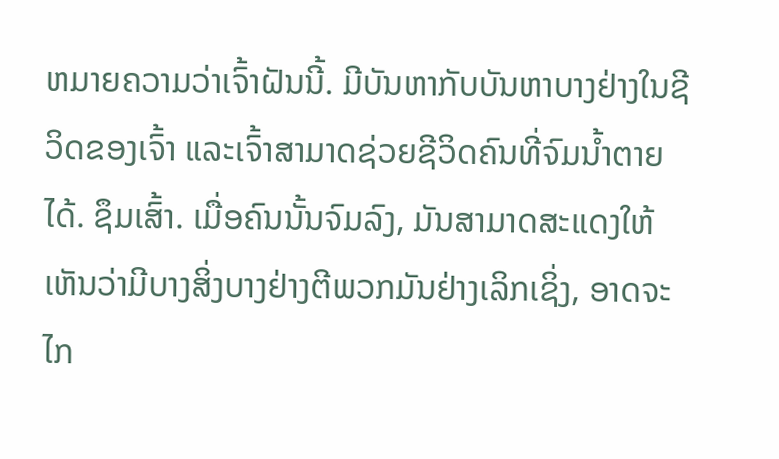ຫມາຍຄວາມວ່າເຈົ້າຝັນນີ້. ມີບັນຫາກັບບັນຫາບາງຢ່າງໃນຊີວິດຂອງເຈົ້າ ແລະເຈົ້າສາມາດຊ່ວຍຊີວິດຄົນທີ່ຈົມນໍ້າຕາຍໄດ້. ຊຶມເສົ້າ. ເມື່ອຄົນນັ້ນຈົມລົງ, ມັນສາມາດສະແດງໃຫ້ເຫັນວ່າມີບາງສິ່ງບາງຢ່າງຕີພວກມັນຢ່າງເລິກເຊິ່ງ, ອາດຈະໄກ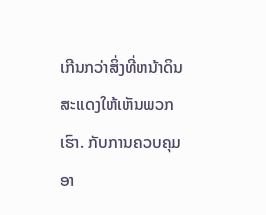ເກີນກວ່າສິ່ງທີ່ຫນ້າດິນສະແດງໃຫ້ເຫັນພວກເຮົາ. ກັບການຄວບຄຸມອາ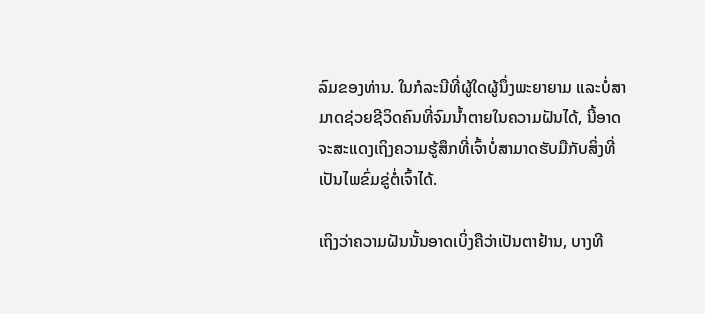ລົມຂອງທ່ານ. ໃນກໍລະນີທີ່ຜູ້ໃດຜູ້ນຶ່ງພະຍາຍາມ ແລະບໍ່ສາມາດຊ່ວຍຊີວິດຄົນທີ່ຈົມນ້ຳຕາຍໃນຄວາມຝັນໄດ້, ນີ້ອາດຈະສະແດງເຖິງຄວາມຮູ້ສຶກທີ່ເຈົ້າບໍ່ສາມາດຮັບມືກັບສິ່ງທີ່ເປັນໄພຂົ່ມຂູ່ຕໍ່ເຈົ້າໄດ້.

ເຖິງວ່າຄວາມຝັນນັ້ນອາດເບິ່ງຄືວ່າເປັນຕາຢ້ານ, ບາງທີ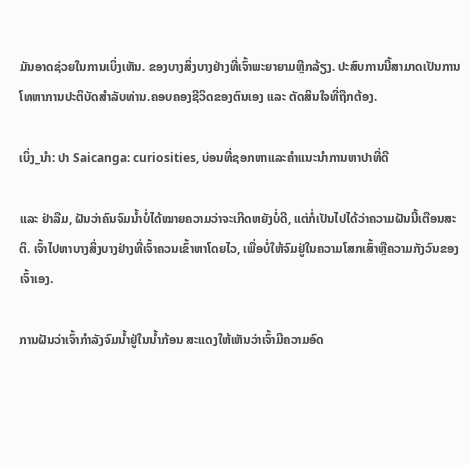ມັນອາດຊ່ວຍໃນການເບິ່ງເຫັນ. ຂອງບາງສິ່ງບາງຢ່າງທີ່ເຈົ້າພະຍາຍາມຫຼີກລ້ຽງ. ປະສົບການນີ້ສາມາດເປັນການໂທຫາການປະຕິບັດສໍາລັບທ່ານ.ຄອບຄອງຊີວິດຂອງຕົນເອງ ແລະ ຕັດສິນໃຈທີ່ຖືກຕ້ອງ.

ເບິ່ງ_ນຳ: ປາ Saicanga: curiosities, ບ່ອນທີ່ຊອກຫາແລະຄໍາແນະນໍາການຫາປາທີ່ດີ

ແລະ ຢ່າລືມ, ຝັນວ່າຄົນຈົມນ້ຳບໍ່ໄດ້ໝາຍຄວາມວ່າຈະເກີດຫຍັງບໍ່ດີ, ແຕ່ກໍ່ເປັນໄປໄດ້ວ່າຄວາມຝັນນີ້ເຕືອນສະຕິ. ເຈົ້າໄປຫາບາງສິ່ງບາງຢ່າງທີ່ເຈົ້າຄວນເຂົ້າຫາໂດຍໄວ, ເພື່ອບໍ່ໃຫ້ຈົມຢູ່ໃນຄວາມໂສກເສົ້າຫຼືຄວາມກັງວົນຂອງເຈົ້າເອງ.

ການຝັນວ່າເຈົ້າກຳລັງຈົມນ້ຳຢູ່ໃນນ້ຳກ້ອນ ສະແດງໃຫ້ເຫັນວ່າເຈົ້າມີຄວາມອົດ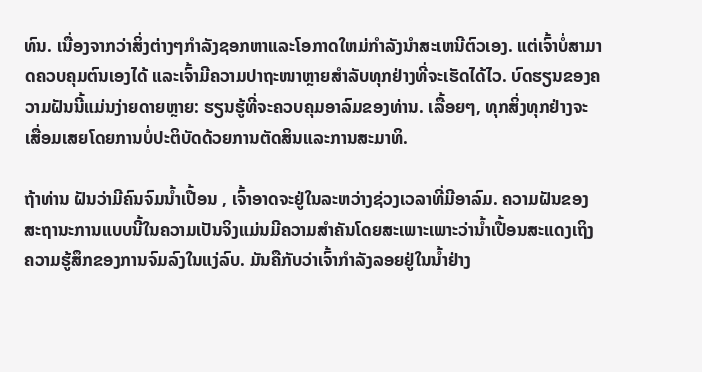ທົນ. ເນື່ອງຈາກວ່າສິ່ງຕ່າງໆກໍາລັງຊອກຫາແລະໂອກາດໃຫມ່ກໍາລັງນໍາສະເຫນີຕົວເອງ. ແຕ່ເຈົ້າບໍ່ສາມາດຄວບຄຸມຕົນເອງໄດ້ ແລະເຈົ້າມີຄວາມປາຖະໜາຫຼາຍສຳລັບທຸກຢ່າງທີ່ຈະເຮັດໄດ້ໄວ. ບົດຮຽນຂອງຄວາມຝັນນີ້ແມ່ນງ່າຍດາຍຫຼາຍ: ຮຽນຮູ້ທີ່ຈະຄວບຄຸມອາລົມຂອງທ່ານ. ເລື້ອຍໆ, ທຸກສິ່ງທຸກຢ່າງຈະເສື່ອມເສຍໂດຍການບໍ່ປະຕິບັດດ້ວຍການຕັດສິນແລະການສະມາທິ.

ຖ້າທ່ານ ຝັນວ່າມີຄົນຈົມນ້ຳເປື້ອນ , ເຈົ້າອາດຈະຢູ່ໃນລະຫວ່າງຊ່ວງເວລາທີ່ມີອາລົມ. ຄວາມຝັນຂອງສະຖານະການແບບນີ້ໃນຄວາມເປັນຈິງແມ່ນມີຄວາມສໍາຄັນໂດຍສະເພາະເພາະວ່ານ້ຳເປື້ອນສະແດງເຖິງຄວາມຮູ້ສຶກຂອງການຈົມລົງໃນແງ່ລົບ. ມັນຄືກັບວ່າເຈົ້າກຳລັງລອຍຢູ່ໃນນ້ຳຢ່າງ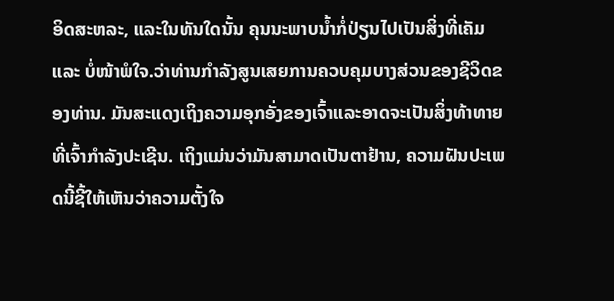ອິດສະຫລະ, ແລະໃນທັນໃດນັ້ນ ຄຸນນະພາບນ້ຳກໍ່ປ່ຽນໄປເປັນສິ່ງທີ່ເຄັມ ແລະ ບໍ່ໜ້າພໍໃຈ.ວ່າທ່ານກໍາລັງສູນເສຍການຄວບຄຸມບາງສ່ວນຂອງຊີວິດຂອງທ່ານ. ມັນສະແດງເຖິງຄວາມອຸກອັ່ງຂອງເຈົ້າແລະອາດຈະເປັນສິ່ງທ້າທາຍທີ່ເຈົ້າກໍາລັງປະເຊີນ. ເຖິງແມ່ນວ່າມັນສາມາດເປັນຕາຢ້ານ, ຄວາມຝັນປະເພດນີ້ຊີ້ໃຫ້ເຫັນວ່າຄວາມຕັ້ງໃຈ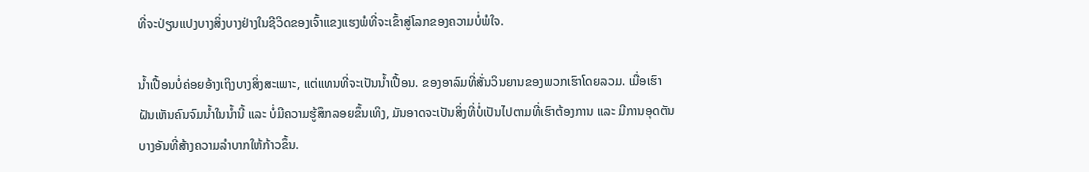ທີ່ຈະປ່ຽນແປງບາງສິ່ງບາງຢ່າງໃນຊີວິດຂອງເຈົ້າແຂງແຮງພໍທີ່ຈະເຂົ້າສູ່ໂລກຂອງຄວາມບໍ່ພໍໃຈ.

ນໍ້າເປື້ອນບໍ່ຄ່ອຍອ້າງເຖິງບາງສິ່ງສະເພາະ, ແຕ່ແທນທີ່ຈະເປັນນໍ້າເປື້ອນ. ຂອງອາລົມທີ່ສັ່ນວິນຍານຂອງພວກເຮົາໂດຍລວມ. ເມື່ອເຮົາຝັນເຫັນຄົນຈົມນ້ຳໃນນ້ຳນີ້ ແລະ ບໍ່ມີຄວາມຮູ້ສຶກລອຍຂຶ້ນເທິງ, ມັນອາດຈະເປັນສິ່ງທີ່ບໍ່ເປັນໄປຕາມທີ່ເຮົາຕ້ອງການ ແລະ ມີການອຸດຕັນບາງອັນທີ່ສ້າງຄວາມລຳບາກໃຫ້ກ້າວຂຶ້ນ.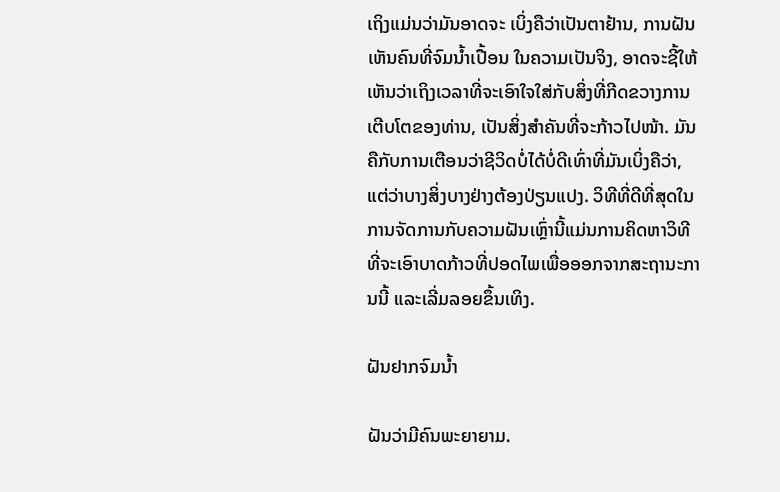ເຖິງແມ່ນວ່າມັນອາດຈະ ເບິ່ງຄືວ່າເປັນຕາຢ້ານ, ການຝັນເຫັນຄົນທີ່ຈົມນ້ຳເປື້ອນ ໃນຄວາມເປັນຈິງ, ອາດຈະຊີ້ໃຫ້ເຫັນວ່າເຖິງເວລາທີ່ຈະເອົາໃຈໃສ່ກັບສິ່ງທີ່ກີດຂວາງການເຕີບໂຕຂອງທ່ານ, ເປັນສິ່ງສຳຄັນທີ່ຈະກ້າວໄປໜ້າ. ມັນຄືກັບການເຕືອນວ່າຊີວິດບໍ່ໄດ້ບໍ່ດີເທົ່າທີ່ມັນເບິ່ງຄືວ່າ, ແຕ່ວ່າບາງສິ່ງບາງຢ່າງຕ້ອງປ່ຽນແປງ. ວິທີທີ່ດີທີ່ສຸດໃນການຈັດການກັບຄວາມຝັນເຫຼົ່ານີ້ແມ່ນການຄິດຫາວິທີທີ່ຈະເອົາບາດກ້າວທີ່ປອດໄພເພື່ອອອກຈາກສະຖານະການນີ້ ແລະເລີ່ມລອຍຂຶ້ນເທິງ.

ຝັນຢາກຈົມນ້ຳ

ຝັນວ່າມີຄົນພະຍາຍາມ.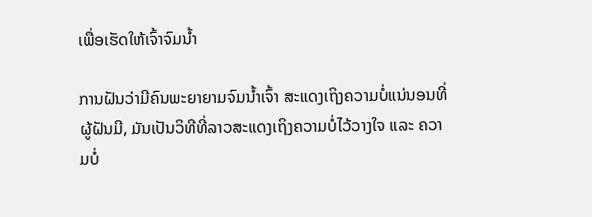ເພື່ອເຮັດໃຫ້ເຈົ້າຈົມນໍ້າ

ການຝັນວ່າມີຄົນພະຍາຍາມຈົມນໍ້າເຈົ້າ ສະແດງເຖິງຄວາມບໍ່ແນ່ນອນທີ່ຜູ້ຝັນມີ, ມັນເປັນວິທີທີ່ລາວສະແດງເຖິງຄວາມບໍ່ໄວ້ວາງໃຈ ແລະ ຄວາມບໍ່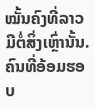ໝັ້ນຄົງທີ່ລາວມີຕໍ່ສິ່ງເຫຼົ່ານັ້ນ.ຄົນທີ່ອ້ອມຮອບ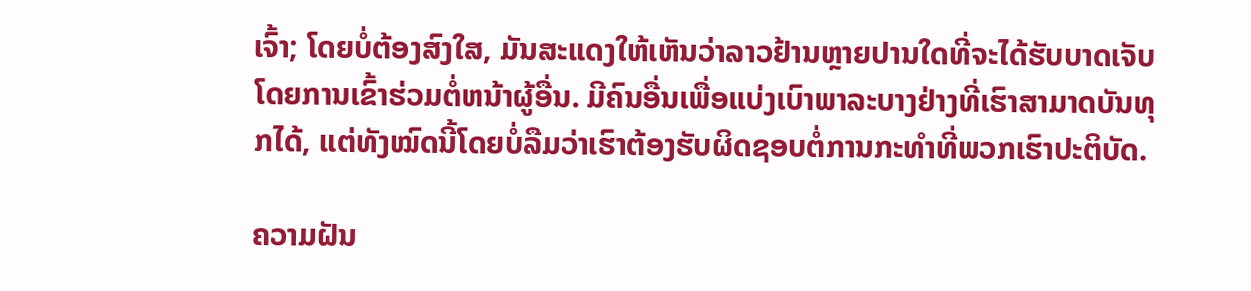ເຈົ້າ; ໂດຍບໍ່ຕ້ອງສົງໃສ, ມັນສະແດງໃຫ້ເຫັນວ່າລາວຢ້ານຫຼາຍປານໃດທີ່ຈະໄດ້ຮັບບາດເຈັບໂດຍການເຂົ້າຮ່ວມຕໍ່ຫນ້າຜູ້ອື່ນ. ມີຄົນອື່ນເພື່ອແບ່ງເບົາພາລະບາງຢ່າງທີ່ເຮົາສາມາດບັນທຸກໄດ້, ແຕ່ທັງໝົດນີ້ໂດຍບໍ່ລືມວ່າເຮົາຕ້ອງຮັບຜິດຊອບຕໍ່ການກະທຳທີ່ພວກເຮົາປະຕິບັດ.

ຄວາມຝັນ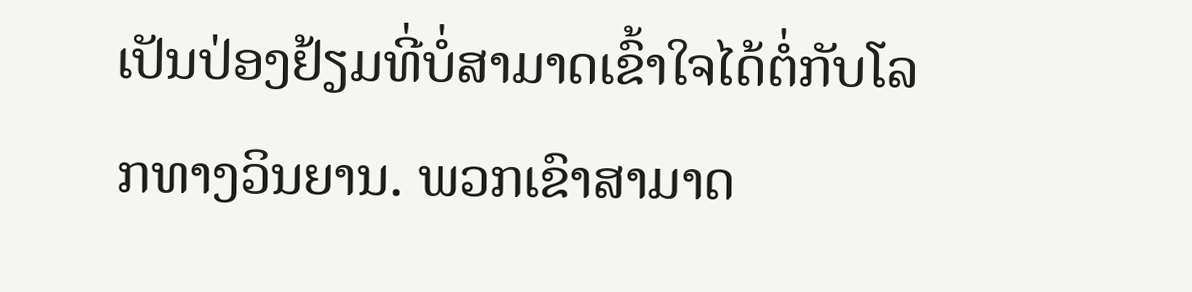ເປັນປ່ອງຢ້ຽມທີ່ບໍ່ສາມາດເຂົ້າໃຈໄດ້ຕໍ່ກັບໂລກທາງວິນຍານ. ພວກເຂົາສາມາດ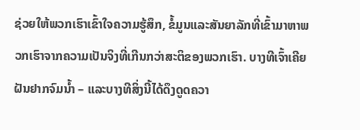ຊ່ວຍໃຫ້ພວກເຮົາເຂົ້າໃຈຄວາມຮູ້ສຶກ, ຂໍ້ມູນແລະສັນຍາລັກທີ່ເຂົ້າມາຫາພວກເຮົາຈາກຄວາມເປັນຈິງທີ່ເກີນກວ່າສະຕິຂອງພວກເຮົາ. ບາງທີເຈົ້າເຄີຍຝັນຢາກຈົມນໍ້າ – ແລະບາງທີສິ່ງນີ້ໄດ້ດຶງດູດຄວາ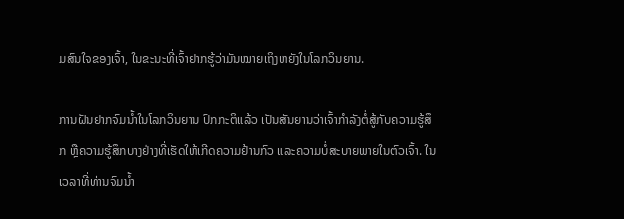ມສົນໃຈຂອງເຈົ້າ, ໃນຂະນະທີ່ເຈົ້າຢາກຮູ້ວ່າມັນໝາຍເຖິງຫຍັງໃນໂລກວິນຍານ.

ການຝັນຢາກຈົມນ້ຳໃນໂລກວິນຍານ ປົກກະຕິແລ້ວ ເປັນສັນຍານວ່າເຈົ້າກຳລັງຕໍ່ສູ້ກັບຄວາມຮູ້ສຶກ ຫຼືຄວາມຮູ້ສຶກບາງຢ່າງທີ່ເຮັດໃຫ້ເກີດຄວາມຢ້ານກົວ ແລະຄວາມບໍ່ສະບາຍພາຍໃນຕົວເຈົ້າ. ໃນເວລາທີ່ທ່ານຈົມນ້ຳ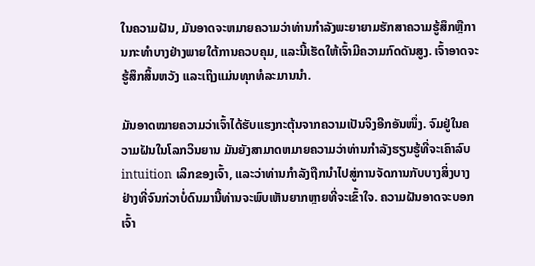ໃນຄວາມຝັນ, ມັນອາດຈະຫມາຍຄວາມວ່າທ່ານກໍາລັງພະຍາຍາມຮັກສາຄວາມຮູ້ສຶກຫຼືການກະທໍາບາງຢ່າງພາຍໃຕ້ການຄວບຄຸມ, ແລະນີ້ເຮັດໃຫ້ເຈົ້າມີຄວາມກົດດັນສູງ. ເຈົ້າອາດຈະຮູ້ສຶກສິ້ນຫວັງ ແລະເຖິງແມ່ນທຸກທໍລະມານນຳ.

ມັນອາດໝາຍຄວາມວ່າເຈົ້າໄດ້ຮັບແຮງກະຕຸ້ນຈາກຄວາມເປັນຈິງອີກອັນໜຶ່ງ. ຈົມຢູ່ໃນຄວາມຝັນໃນໂລກວິນຍານ ມັນຍັງສາມາດຫມາຍຄວາມວ່າທ່ານກໍາລັງຮຽນຮູ້ທີ່ຈະເຄົາລົບ intuition ເລິກຂອງເຈົ້າ, ແລະວ່າທ່ານກໍາລັງຖືກນໍາໄປສູ່ການຈັດການກັບບາງສິ່ງບາງຢ່າງທີ່ຈົນກ່ວາບໍ່ດົນມານີ້ທ່ານຈະພົບເຫັນຍາກຫຼາຍທີ່ຈະເຂົ້າໃຈ. ຄວາມຝັນອາດຈະບອກເຈົ້າ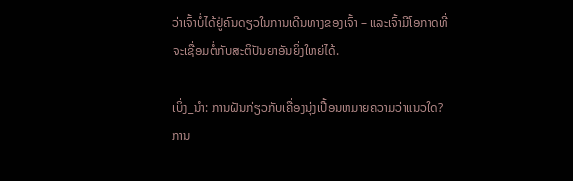ວ່າເຈົ້າບໍ່ໄດ້ຢູ່ຄົນດຽວໃນການເດີນທາງຂອງເຈົ້າ – ແລະເຈົ້າມີໂອກາດທີ່ຈະເຊື່ອມຕໍ່ກັບສະຕິປັນຍາອັນຍິ່ງໃຫຍ່ໄດ້.

ເບິ່ງ_ນຳ: ການຝັນກ່ຽວກັບເຄື່ອງນຸ່ງເປື້ອນຫມາຍຄວາມວ່າແນວໃດ? ການ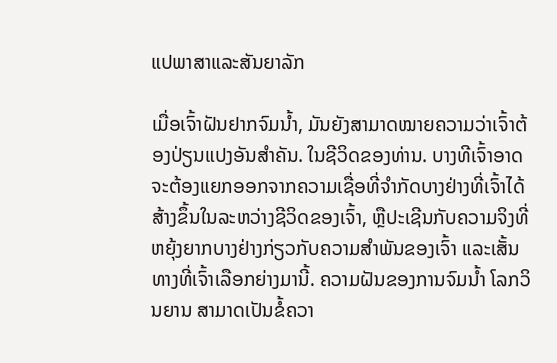ແປພາສາແລະສັນຍາລັກ

ເມື່ອເຈົ້າຝັນຢາກຈົມນໍ້າ, ມັນຍັງສາມາດໝາຍຄວາມວ່າເຈົ້າຕ້ອງປ່ຽນແປງອັນສຳຄັນ. ໃນຊີວິດຂອງທ່ານ. ບາງທີເຈົ້າອາດຈະຕ້ອງແຍກອອກຈາກຄວາມເຊື່ອທີ່ຈຳກັດບາງຢ່າງທີ່ເຈົ້າໄດ້ສ້າງຂຶ້ນໃນລະຫວ່າງຊີວິດຂອງເຈົ້າ, ຫຼືປະເຊີນກັບຄວາມຈິງທີ່ຫຍຸ້ງຍາກບາງຢ່າງກ່ຽວກັບຄວາມສຳພັນຂອງເຈົ້າ ແລະເສັ້ນທາງທີ່ເຈົ້າເລືອກຍ່າງມານີ້. ຄວາມຝັນຂອງການຈົມນ້ຳ ໂລກວິນຍານ ສາມາດເປັນຂໍ້ຄວາ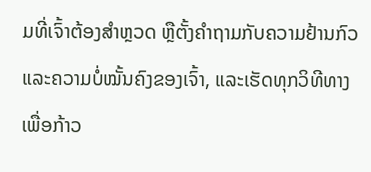ມທີ່ເຈົ້າຕ້ອງສຳຫຼວດ ຫຼືຕັ້ງຄຳຖາມກັບຄວາມຢ້ານກົວ ແລະຄວາມບໍ່ໝັ້ນຄົງຂອງເຈົ້າ, ແລະເຮັດທຸກວິທີທາງເພື່ອກ້າວ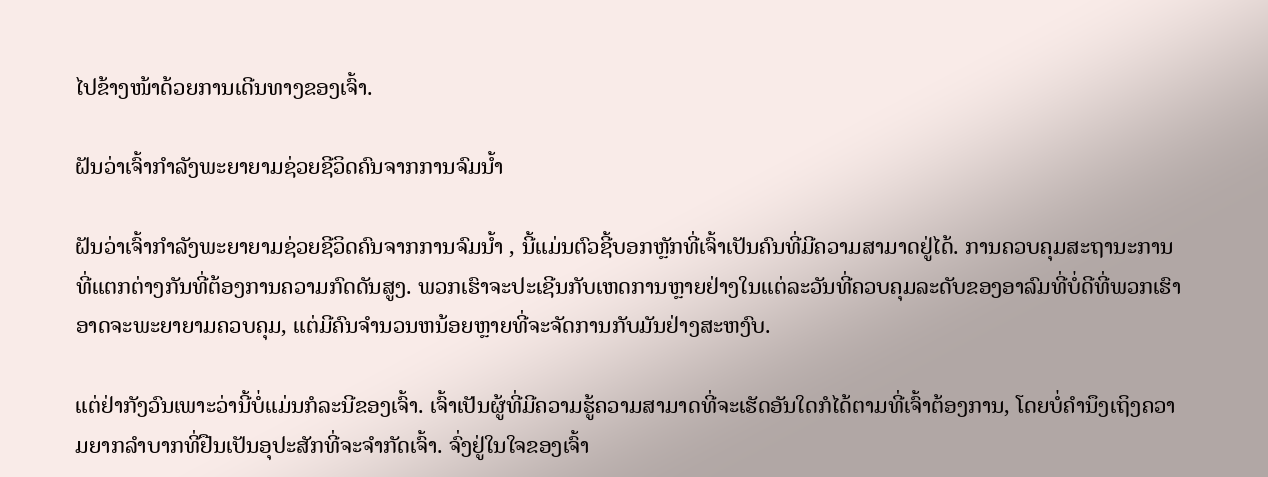ໄປຂ້າງໜ້າດ້ວຍການເດີນທາງຂອງເຈົ້າ.

ຝັນວ່າເຈົ້າກຳລັງພະຍາຍາມຊ່ວຍຊີວິດຄົນຈາກການຈົມນ້ຳ

ຝັນວ່າເຈົ້າກຳລັງພະຍາຍາມຊ່ວຍຊີວິດຄົນຈາກການຈົມນ້ຳ , ນີ້ແມ່ນຕົວຊີ້ບອກຫຼັກທີ່ເຈົ້າເປັນຄົນທີ່ມີຄວາມສາມາດຢູ່ໄດ້. ການຄວບຄຸມສະຖານະການທີ່ແຕກຕ່າງກັນທີ່ຕ້ອງການຄວາມກົດດັນສູງ. ພວກເຮົາຈະປະເຊີນກັບເຫດການຫຼາຍຢ່າງໃນແຕ່ລະວັນທີ່ຄວບຄຸມລະດັບຂອງອາລົມທີ່ບໍ່ດີທີ່ພວກເຮົາອາດຈະພະຍາຍາມຄວບຄຸມ, ແຕ່ມີຄົນຈໍານວນຫນ້ອຍຫຼາຍທີ່ຈະຈັດການກັບມັນຢ່າງສະຫງົບ.

ແຕ່ຢ່າກັງວົນເພາະວ່ານີ້ບໍ່ແມ່ນກໍລະນີຂອງເຈົ້າ. ເຈົ້າເປັນຜູ້ທີ່ມີຄວາມຮູ້ຄວາມສາມາດທີ່ຈະເຮັດອັນໃດກໍໄດ້ຕາມທີ່ເຈົ້າຕ້ອງການ, ໂດຍບໍ່ຄໍານຶງເຖິງຄວາມຍາກລໍາບາກທີ່ຢືນເປັນອຸປະສັກທີ່ຈະຈໍາກັດເຈົ້າ. ຈົ່ງຢູ່ໃນໃຈຂອງເຈົ້າ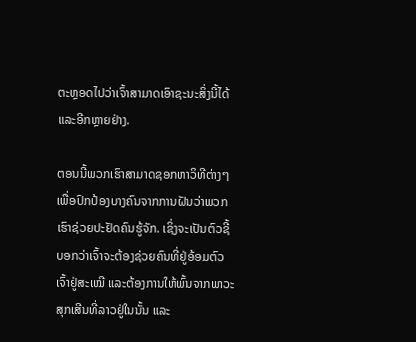ຕະຫຼອດໄປວ່າເຈົ້າສາມາດເອົາຊະນະສິ່ງນີ້ໄດ້ ແລະອີກຫຼາຍຢ່າງ.

ຕອນນີ້ພວກເຮົາສາມາດຊອກຫາວິທີຕ່າງໆເພື່ອປົກປ້ອງບາງຄົນຈາກການຝັນວ່າພວກເຮົາຊ່ວຍປະຢັດຄົນຮູ້ຈັກ. ເຊິ່ງຈະເປັນຕົວຊີ້ບອກວ່າເຈົ້າຈະຕ້ອງຊ່ວຍຄົນທີ່ຢູ່ອ້ອມຕົວເຈົ້າຢູ່ສະເໝີ ແລະຕ້ອງການໃຫ້ພົ້ນຈາກພາວະສຸກເສີນທີ່ລາວຢູ່ໃນນັ້ນ ແລະ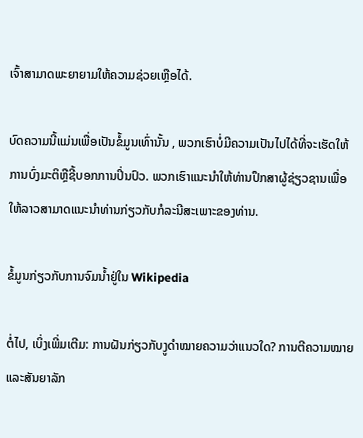ເຈົ້າສາມາດພະຍາຍາມໃຫ້ຄວາມຊ່ວຍເຫຼືອໄດ້.

ບົດຄວາມນີ້ແມ່ນເພື່ອເປັນຂໍ້ມູນເທົ່ານັ້ນ , ພວກເຮົາບໍ່ມີຄວາມເປັນໄປໄດ້ທີ່ຈະເຮັດໃຫ້ການບົ່ງມະຕິຫຼືຊີ້ບອກການປິ່ນປົວ. ພວກເຮົາແນະນໍາໃຫ້ທ່ານປຶກສາຜູ້ຊ່ຽວຊານເພື່ອໃຫ້ລາວສາມາດແນະນໍາທ່ານກ່ຽວກັບກໍລະນີສະເພາະຂອງທ່ານ.

ຂໍ້ມູນກ່ຽວກັບການຈົມນ້ຳຢູ່ໃນ Wikipedia

ຕໍ່ໄປ, ເບິ່ງເພີ່ມເຕີມ: ການຝັນກ່ຽວກັບງູດຳໝາຍຄວາມວ່າແນວໃດ? ການຕີຄວາມໝາຍ ແລະສັນຍາລັກ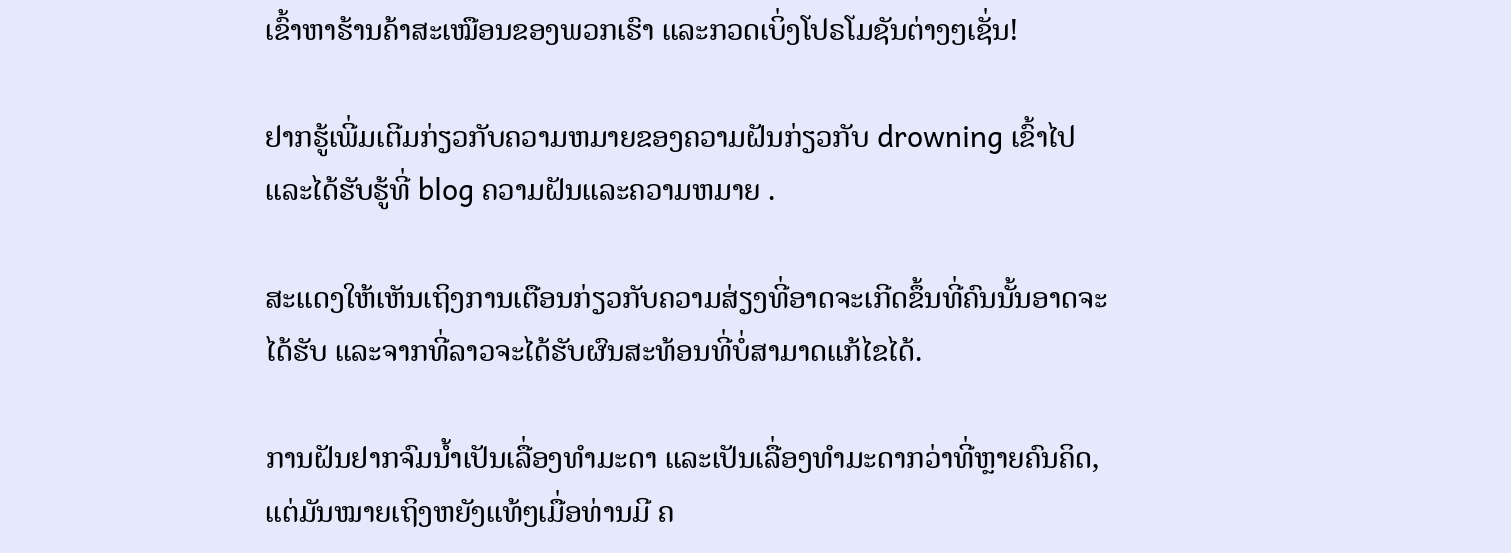ເຂົ້າຫາຮ້ານຄ້າສະເໝືອນຂອງພວກເຮົາ ແລະກວດເບິ່ງໂປຣໂມຊັນຕ່າງໆເຊັ່ນ!

ຢາກຮູ້ເພີ່ມເຕີມກ່ຽວກັບຄວາມຫມາຍຂອງຄວາມຝັນກ່ຽວກັບ drowning ເຂົ້າໄປ  ແລະໄດ້ຮັບຮູ້ທີ່ blog ຄວາມຝັນແລະຄວາມຫມາຍ .

ສະແດງໃຫ້ເຫັນເຖິງການເຕືອນກ່ຽວກັບຄວາມສ່ຽງທີ່ອາດຈະເກີດຂຶ້ນທີ່ຄົນນັ້ນອາດຈະໄດ້ຮັບ ແລະຈາກທີ່ລາວຈະໄດ້ຮັບຜົນສະທ້ອນທີ່ບໍ່ສາມາດແກ້ໄຂໄດ້.

ການຝັນຢາກຈົມນ້ຳເປັນເລື່ອງທຳມະດາ ແລະເປັນເລື່ອງທຳມະດາກວ່າທີ່ຫຼາຍຄົນຄິດ, ແຕ່ມັນໝາຍເຖິງຫຍັງແທ້ໆເມື່ອທ່ານມີ ຄ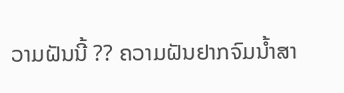ວາມຝັນນີ້ ?? ຄວາມຝັນຢາກຈົມນ້ຳສາ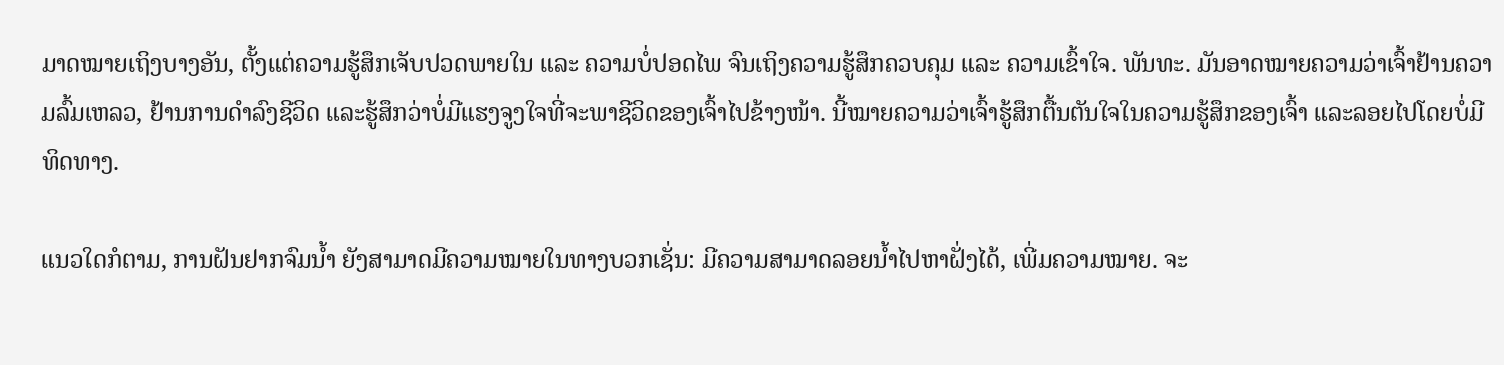ມາດໝາຍເຖິງບາງອັນ, ຕັ້ງແຕ່ຄວາມຮູ້ສຶກເຈັບປວດພາຍໃນ ແລະ ຄວາມບໍ່ປອດໄພ ຈົນເຖິງຄວາມຮູ້ສຶກຄວບຄຸມ ແລະ ຄວາມເຂົ້າໃຈ. ພັນທະ. ມັນອາດໝາຍຄວາມວ່າເຈົ້າຢ້ານຄວາມລົ້ມເຫລວ, ຢ້ານການດຳລົງຊີວິດ ແລະຮູ້ສຶກວ່າບໍ່ມີແຮງຈູງໃຈທີ່ຈະພາຊີວິດຂອງເຈົ້າໄປຂ້າງໜ້າ. ນີ້ໝາຍຄວາມວ່າເຈົ້າຮູ້ສຶກຕື້ນຕັນໃຈໃນຄວາມຮູ້ສຶກຂອງເຈົ້າ ແລະລອຍໄປໂດຍບໍ່ມີທິດທາງ.

ແນວໃດກໍຕາມ, ການຝັນຢາກຈົມນໍ້າ ຍັງສາມາດມີຄວາມໝາຍໃນທາງບວກເຊັ່ນ: ມີຄວາມສາມາດລອຍນໍ້າໄປຫາຝັ່ງໄດ້, ເພີ່ມຄວາມໝາຍ. ຈະ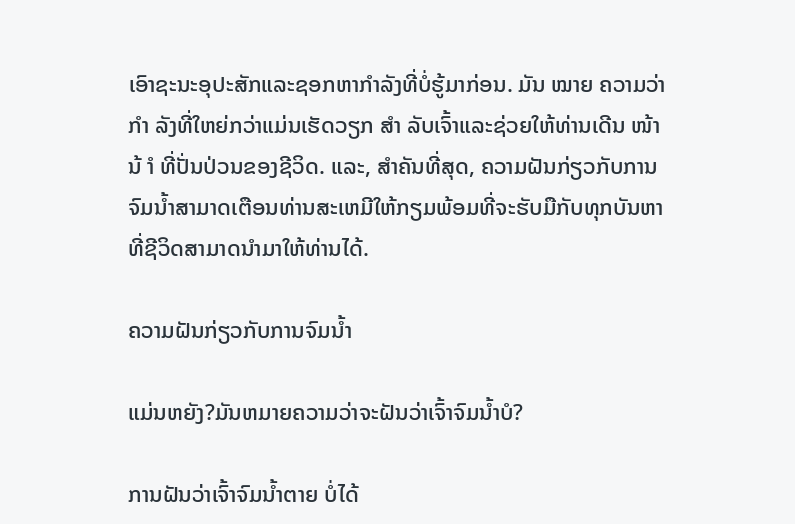ເອົາຊະນະອຸປະສັກແລະຊອກຫາກໍາລັງທີ່ບໍ່ຮູ້ມາກ່ອນ. ມັນ ໝາຍ ຄວາມວ່າ ກຳ ລັງທີ່ໃຫຍ່ກວ່າແມ່ນເຮັດວຽກ ສຳ ລັບເຈົ້າແລະຊ່ວຍໃຫ້ທ່ານເດີນ ໜ້າ ນ້ ຳ ທີ່ປັ່ນປ່ວນຂອງຊີວິດ. ແລະ, ສໍາຄັນທີ່ສຸດ, ຄວາມຝັນກ່ຽວກັບການຈົມນ້ຳສາມາດເຕືອນທ່ານສະເຫມີໃຫ້ກຽມພ້ອມທີ່ຈະຮັບມືກັບທຸກບັນຫາທີ່ຊີວິດສາມາດນໍາມາໃຫ້ທ່ານໄດ້.

ຄວາມຝັນກ່ຽວກັບການຈົມນ້ຳ

ແມ່ນຫຍັງ?ມັນຫມາຍຄວາມວ່າຈະຝັນວ່າເຈົ້າຈົມນ້ຳບໍ?

ການຝັນວ່າເຈົ້າຈົມນ້ຳຕາຍ ບໍ່ໄດ້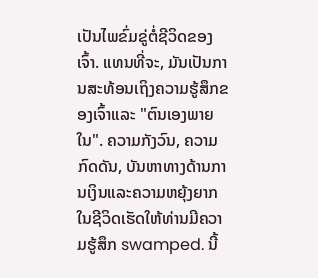ເປັນໄພຂົ່ມຂູ່ຕໍ່ຊີວິດຂອງເຈົ້າ. ແທນທີ່ຈະ, ມັນເປັນການສະທ້ອນເຖິງຄວາມຮູ້ສຶກຂອງເຈົ້າແລະ "ຕົນເອງພາຍໃນ". ຄວາມກັງວົນ, ຄວາມກົດດັນ, ບັນຫາທາງດ້ານການເງິນແລະຄວາມຫຍຸ້ງຍາກໃນຊີວິດເຮັດໃຫ້ທ່ານມີຄວາມຮູ້ສຶກ swamped. ນີ້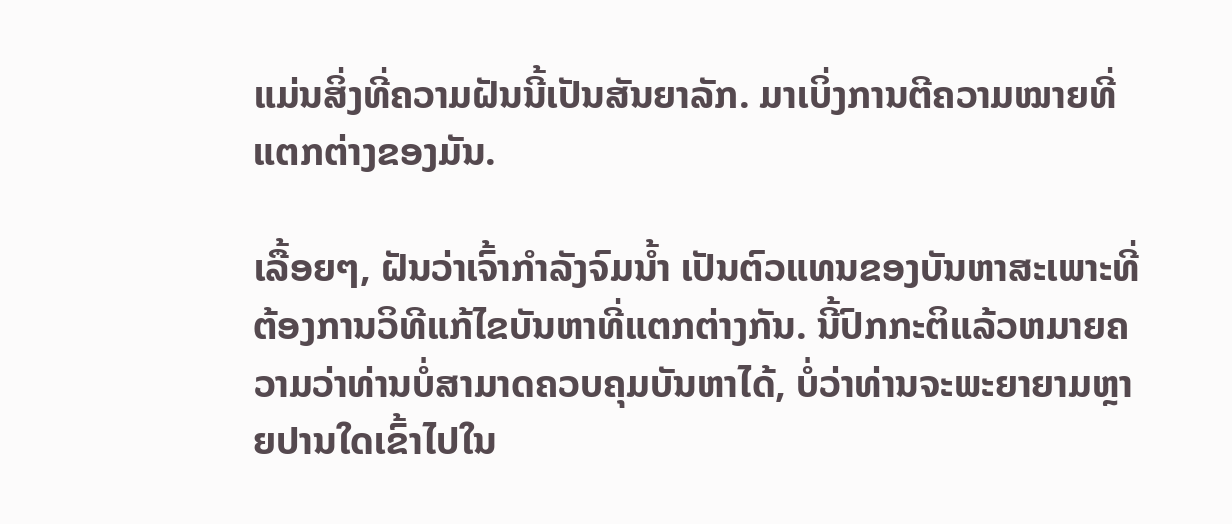ແມ່ນສິ່ງທີ່ຄວາມຝັນນີ້ເປັນສັນຍາລັກ. ມາເບິ່ງການຕີຄວາມໝາຍທີ່ແຕກຕ່າງຂອງມັນ.

ເລື້ອຍໆ, ຝັນວ່າເຈົ້າກຳລັງຈົມນ້ຳ ເປັນຕົວແທນຂອງບັນຫາສະເພາະທີ່ຕ້ອງການວິທີແກ້ໄຂບັນຫາທີ່ແຕກຕ່າງກັນ. ນີ້ປົກກະຕິແລ້ວຫມາຍຄວາມວ່າທ່ານບໍ່ສາມາດຄວບຄຸມບັນຫາໄດ້, ບໍ່ວ່າທ່ານຈະພະຍາຍາມຫຼາຍປານໃດເຂົ້າໄປໃນ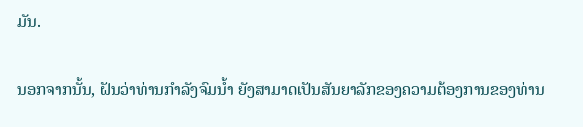ມັນ.

ນອກຈາກນັ້ນ, ຝັນວ່າທ່ານກໍາລັງຈົມນ້ຳ ຍັງສາມາດເປັນສັນຍາລັກຂອງຄວາມຕ້ອງການຂອງທ່ານ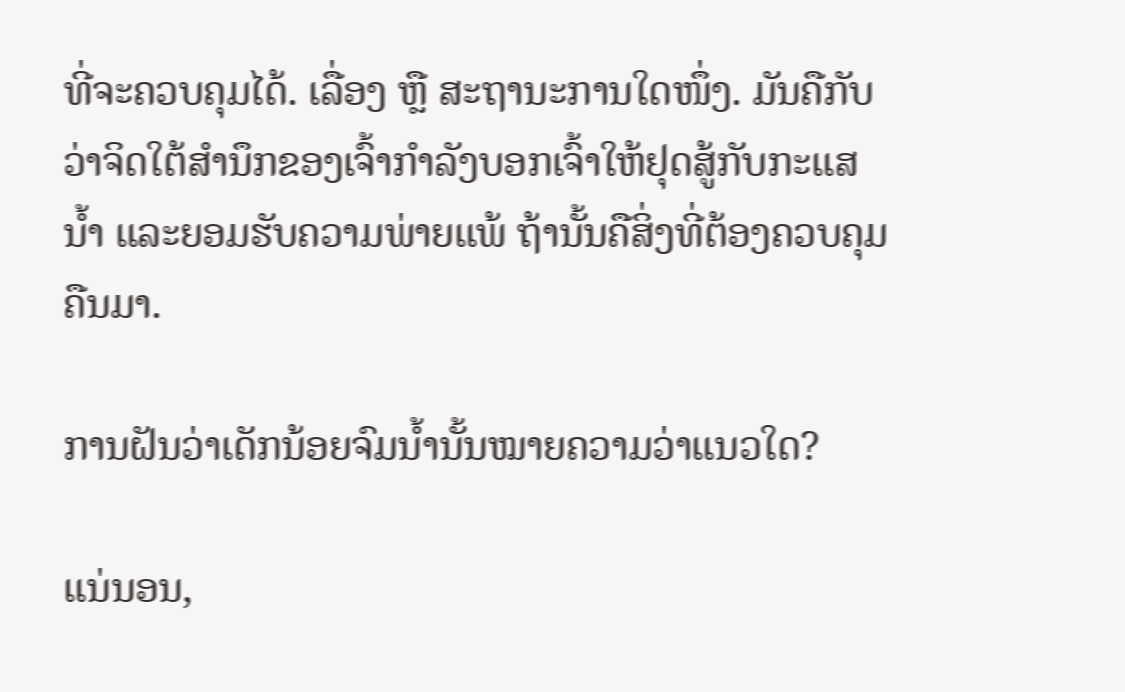ທີ່ຈະຄວບຄຸມໄດ້. ເລື່ອງ ຫຼື ສະຖານະການໃດໜຶ່ງ. ມັນຄືກັບວ່າຈິດໃຕ້ສຳນຶກຂອງເຈົ້າກຳລັງບອກເຈົ້າໃຫ້ຢຸດສູ້ກັບກະແສນໍ້າ ແລະຍອມຮັບຄວາມພ່າຍແພ້ ຖ້ານັ້ນຄືສິ່ງທີ່ຕ້ອງຄວບຄຸມຄືນມາ.

ການຝັນວ່າເດັກນ້ອຍຈົມນ້ຳນັ້ນໝາຍຄວາມວ່າແນວໃດ?

ແນ່ນອນ,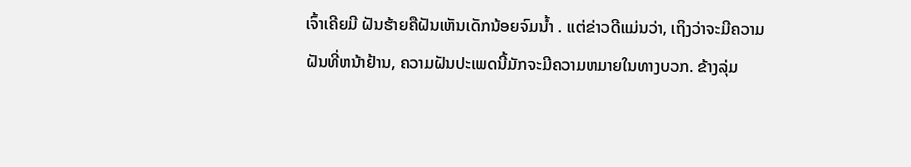ເຈົ້າເຄີຍມີ ຝັນຮ້າຍຄືຝັນເຫັນເດັກນ້ອຍຈົມນ້ຳ . ແຕ່ຂ່າວດີແມ່ນວ່າ, ເຖິງວ່າຈະມີຄວາມຝັນທີ່ຫນ້າຢ້ານ, ຄວາມຝັນປະເພດນີ້ມັກຈະມີຄວາມຫມາຍໃນທາງບວກ. ຂ້າງລຸ່ມ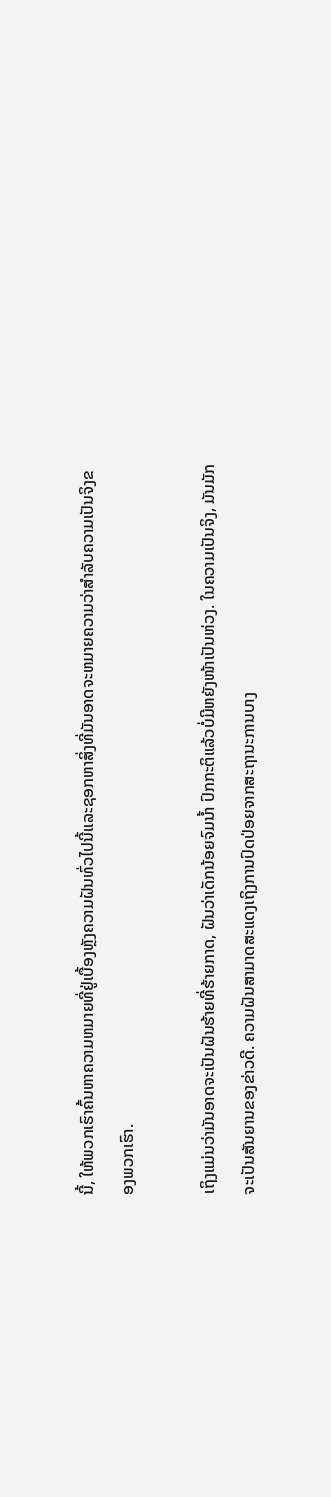ນີ້, ໃຫ້ພວກເຮົາຄົ້ນຫາຄວາມຫມາຍທີ່ຢູ່ເບື້ອງຫຼັງຄວາມຝັນທົ່ວໄປນີ້ແລະຊອກຫາສິ່ງທີ່ມັນອາດຈະຫມາຍຄວາມວ່າສໍາລັບຄວາມເປັນຈິງຂອງພວກເຮົາ.

ເຖິງແມ່ນວ່າມັນອາດຈະເປັນຝັນຮ້າຍທີ່ຮ້າຍກາດ, ຝັນວ່າເດັກນ້ອຍຈົມນ້ຳ ປົກກະຕິແລ້ວບໍ່ມີຫຍັງໜ້າເປັນຫ່ວງ. ໃນຄວາມເປັນຈິງ, ມັນມັກຈະເປັນສັນຍານຂອງຂ່າວດີ. ຄວາມຝັນສາມາດສະແດງເຖິງການປົດປ່ອຍຈາກສະຖານະການບາງ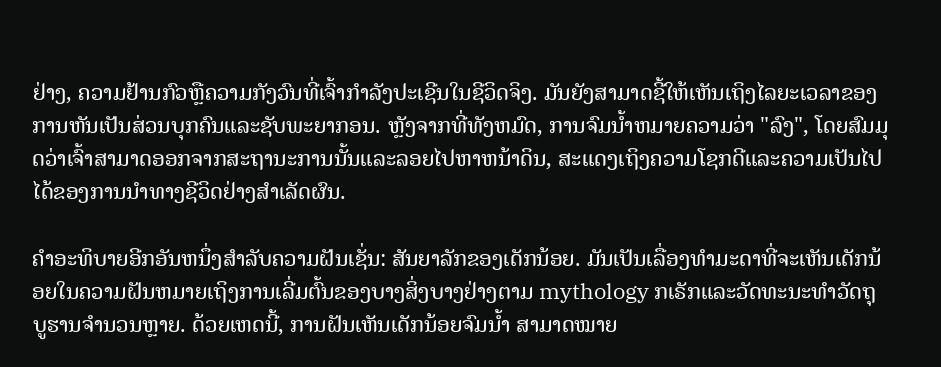ຢ່າງ, ຄວາມຢ້ານກົວຫຼືຄວາມກັງວົນທີ່ເຈົ້າກໍາລັງປະເຊີນໃນຊີວິດຈິງ. ມັນຍັງສາມາດຊີ້ໃຫ້ເຫັນເຖິງໄລຍະເວລາຂອງການຫັນເປັນສ່ວນບຸກຄົນແລະຊັບພະຍາກອນ. ຫຼັງຈາກທີ່ທັງຫມົດ, ການຈົມນ້ຳຫມາຍຄວາມວ່າ "ລົງ", ໂດຍສົມມຸດວ່າເຈົ້າສາມາດອອກຈາກສະຖານະການນັ້ນແລະລອຍໄປຫາຫນ້າດິນ, ສະແດງເຖິງຄວາມໂຊກດີແລະຄວາມເປັນໄປໄດ້ຂອງການນໍາທາງຊີວິດຢ່າງສໍາເລັດຜົນ.

ຄໍາອະທິບາຍອີກອັນຫນຶ່ງສໍາລັບຄວາມຝັນເຊັ່ນ: ສັນຍາລັກຂອງເດັກນ້ອຍ. ມັນເປັນເລື່ອງທໍາມະດາທີ່ຈະເຫັນເດັກນ້ອຍໃນຄວາມຝັນຫມາຍເຖິງການເລີ່ມຕົ້ນຂອງບາງສິ່ງບາງຢ່າງຕາມ mythology ກເຣັກແລະວັດທະນະທໍາວັດຖຸບູຮານຈໍານວນຫຼາຍ. ດ້ວຍເຫດນີ້, ການຝັນເຫັນເດັກນ້ອຍຈົມນ້ຳ ສາມາດໝາຍ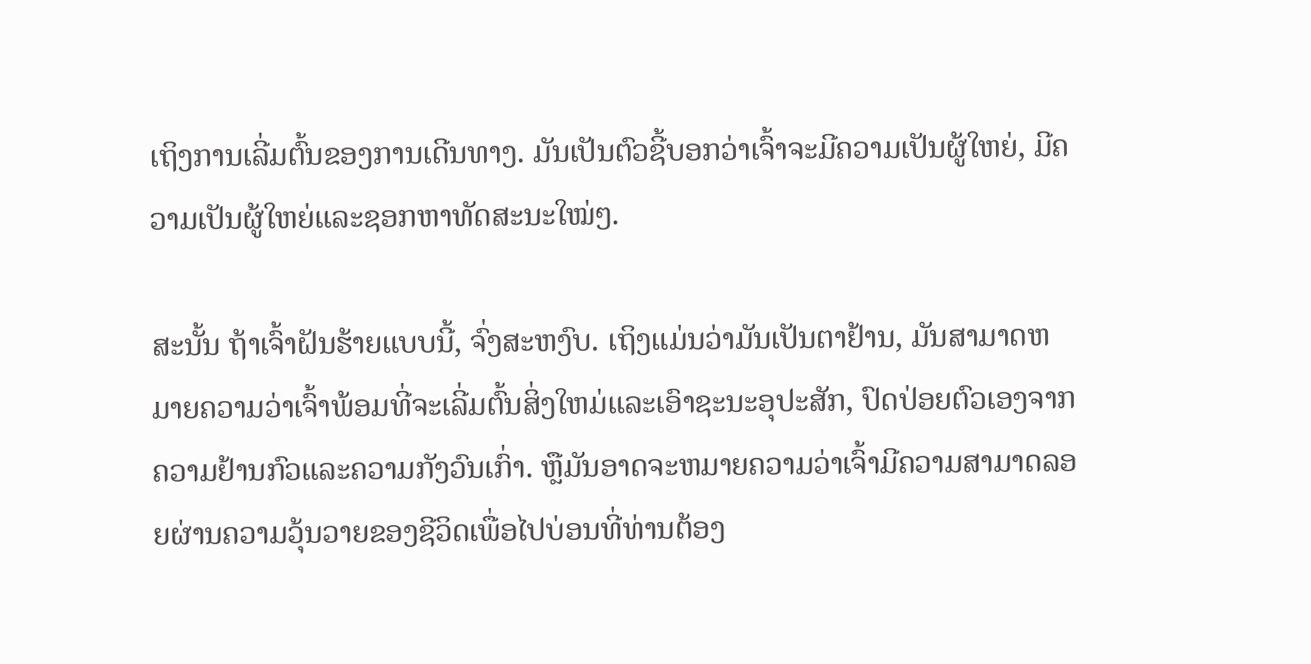ເຖິງການເລີ່ມຕົ້ນຂອງການເດີນທາງ. ມັນເປັນຕົວຊີ້ບອກວ່າເຈົ້າຈະມີຄວາມເປັນຜູ້ໃຫຍ່, ມີຄວາມເປັນຜູ້ໃຫຍ່ແລະຊອກຫາທັດສະນະໃໝ່ໆ.

ສະນັ້ນ ຖ້າເຈົ້າຝັນຮ້າຍແບບນີ້, ຈົ່ງສະຫງົບ. ເຖິງແມ່ນວ່າມັນເປັນຕາຢ້ານ, ມັນສາມາດຫມາຍຄວາມວ່າເຈົ້າພ້ອມທີ່ຈະເລີ່ມຕົ້ນສິ່ງໃຫມ່ແລະເອົາຊະນະອຸປະສັກ, ປົດປ່ອຍຕົວເອງຈາກຄວາມຢ້ານກົວແລະຄວາມກັງວົນເກົ່າ. ຫຼືມັນອາດຈະຫມາຍຄວາມວ່າເຈົ້າມີຄວາມສາມາດລອຍຜ່ານຄວາມວຸ້ນວາຍຂອງຊີວິດເພື່ອໄປບ່ອນທີ່ທ່ານຕ້ອງ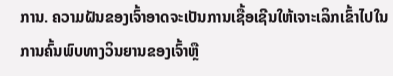ການ. ຄວາມຝັນຂອງເຈົ້າອາດຈະເປັນການເຊື້ອເຊີນໃຫ້ເຈາະເລິກເຂົ້າໄປໃນການຄົ້ນພົບທາງວິນຍານຂອງເຈົ້າຫຼື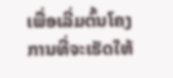ເພື່ອເລີ່ມຕົ້ນໂຄງການທີ່ຈະເຮັດໃຫ້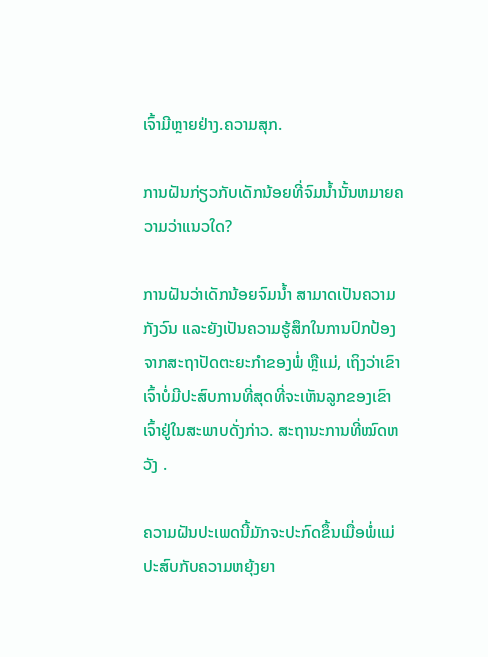ເຈົ້າມີຫຼາຍຢ່າງ.ຄວາມສຸກ.

ການຝັນກ່ຽວກັບເດັກນ້ອຍທີ່ຈົມນໍ້ານັ້ນຫມາຍຄວາມວ່າແນວໃດ?

ການຝັນວ່າເດັກນ້ອຍຈົມນ້ຳ ສາມາດເປັນຄວາມກັງວົນ ແລະຍັງເປັນຄວາມຮູ້ສຶກໃນການປົກປ້ອງຈາກສະຖາປັດຕະຍະກຳຂອງພໍ່ ຫຼືແມ່, ເຖິງວ່າເຂົາເຈົ້າບໍ່ມີປະສົບການທີ່ສຸດທີ່ຈະເຫັນລູກຂອງເຂົາເຈົ້າຢູ່ໃນສະພາບດັ່ງກ່າວ. ສະຖານະການທີ່ໝົດຫວັງ .

ຄວາມຝັນປະເພດນີ້ມັກຈະປະກົດຂຶ້ນເມື່ອພໍ່ແມ່ປະສົບກັບຄວາມຫຍຸ້ງຍາ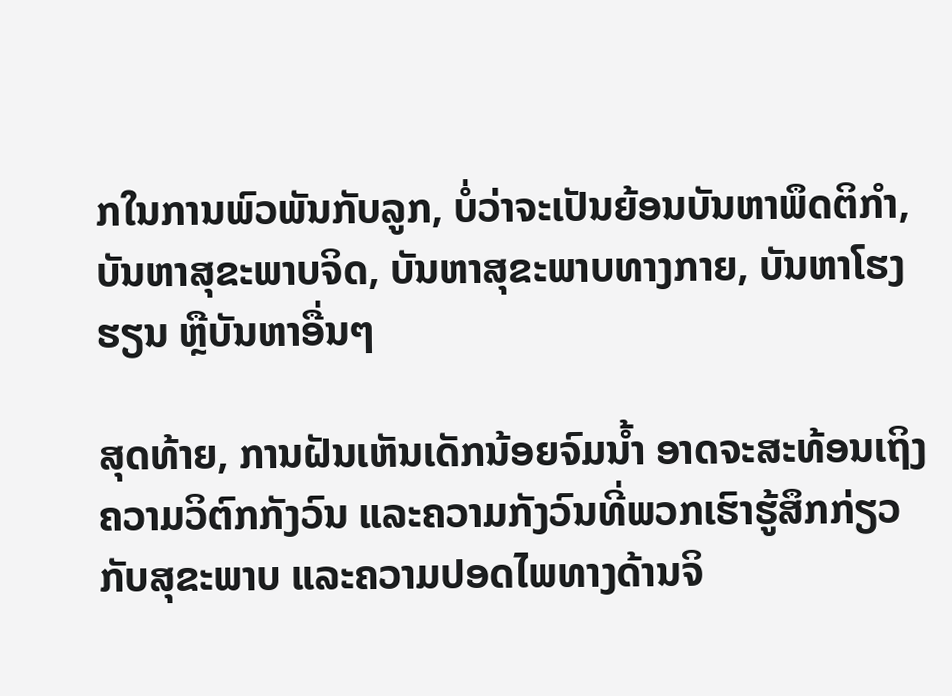ກໃນການພົວພັນກັບລູກ, ບໍ່ວ່າຈະເປັນຍ້ອນບັນຫາພຶດຕິກຳ, ບັນຫາສຸຂະພາບຈິດ, ບັນຫາສຸຂະພາບທາງກາຍ, ບັນຫາໂຮງຮຽນ ຫຼືບັນຫາອື່ນໆ

ສຸດທ້າຍ, ການຝັນເຫັນເດັກນ້ອຍຈົມນໍ້າ ອາດຈະສະທ້ອນເຖິງຄວາມວິຕົກກັງວົນ ແລະຄວາມກັງວົນທີ່ພວກເຮົາຮູ້ສຶກກ່ຽວກັບສຸຂະພາບ ແລະຄວາມປອດໄພທາງດ້ານຈິ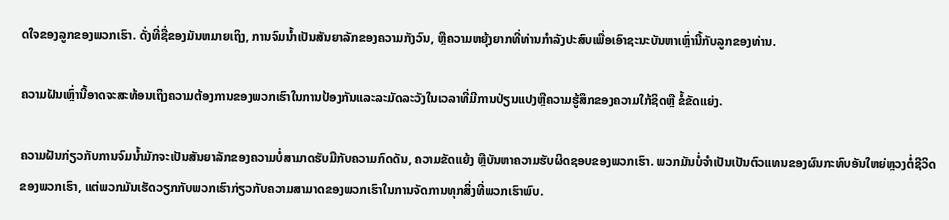ດໃຈຂອງລູກຂອງພວກເຮົາ. ດັ່ງທີ່ຊື່ຂອງມັນຫມາຍເຖິງ, ການຈົມນ້ຳເປັນສັນຍາລັກຂອງຄວາມກັງວົນ, ຫຼືຄວາມຫຍຸ້ງຍາກທີ່ທ່ານກໍາລັງປະສົບເພື່ອເອົາຊະນະບັນຫາເຫຼົ່ານີ້ກັບລູກຂອງທ່ານ.

ຄວາມຝັນເຫຼົ່ານີ້ອາດຈະສະທ້ອນເຖິງຄວາມຕ້ອງການຂອງພວກເຮົາໃນການປ້ອງກັນແລະລະມັດລະວັງໃນເວລາທີ່ມີການປ່ຽນແປງຫຼືຄວາມຮູ້ສຶກຂອງຄວາມໃກ້ຊິດຫຼື ຂໍ້ຂັດແຍ່ງ.

ຄວາມຝັນກ່ຽວກັບການຈົມນ້ຳມັກຈະເປັນສັນຍາລັກຂອງຄວາມບໍ່ສາມາດຮັບມືກັບຄວາມກົດດັນ, ຄວາມຂັດແຍ້ງ ຫຼືບັນຫາຄວາມຮັບຜິດຊອບຂອງພວກເຮົາ. ພວກມັນບໍ່ຈໍາເປັນເປັນຕົວແທນຂອງຜົນກະທົບອັນໃຫຍ່ຫຼວງຕໍ່ຊີວິດຂອງພວກເຮົາ, ແຕ່ພວກມັນເຮັດວຽກກັບພວກເຮົາກ່ຽວກັບຄວາມສາມາດຂອງພວກເຮົາໃນການຈັດການທຸກສິ່ງທີ່ພວກເຮົາພົບ.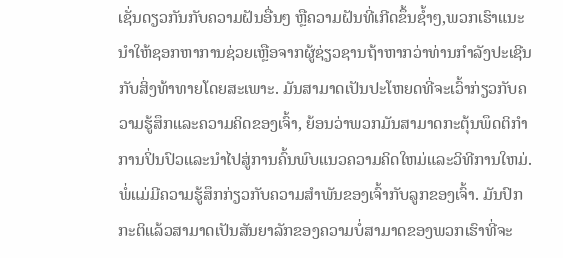ເຊັ່ນດຽວກັນກັບຄວາມຝັນອື່ນໆ ຫຼືຄວາມຝັນທີ່ເກີດຂຶ້ນຊ້ຳໆ,ພວກເຮົາແນະນໍາໃຫ້ຊອກຫາການຊ່ວຍເຫຼືອຈາກຜູ້ຊ່ຽວຊານຖ້າຫາກວ່າທ່ານກໍາລັງປະເຊີນກັບສິ່ງທ້າທາຍໂດຍສະເພາະ. ມັນສາມາດເປັນປະໂຫຍດທີ່ຈະເວົ້າກ່ຽວກັບຄວາມຮູ້ສຶກແລະຄວາມຄິດຂອງເຈົ້າ, ຍ້ອນວ່າພວກມັນສາມາດກະຕຸ້ນພຶດຕິກໍາການປິ່ນປົວແລະນໍາໄປສູ່ການຄົ້ນພົບແນວຄວາມຄິດໃຫມ່ແລະວິທີການໃຫມ່. ພໍ່ແມ່ມີຄວາມຮູ້ສຶກກ່ຽວກັບຄວາມສໍາພັນຂອງເຈົ້າກັບລູກຂອງເຈົ້າ. ມັນປົກກະຕິແລ້ວສາມາດເປັນສັນຍາລັກຂອງຄວາມບໍ່ສາມາດຂອງພວກເຮົາທີ່ຈະ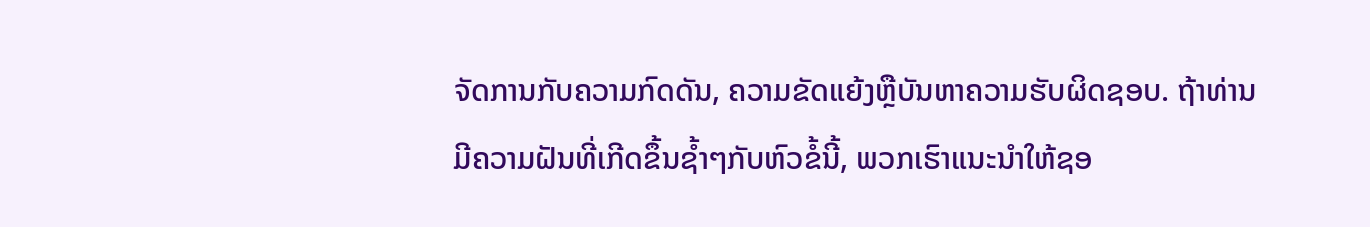ຈັດການກັບຄວາມກົດດັນ, ຄວາມຂັດແຍ້ງຫຼືບັນຫາຄວາມຮັບຜິດຊອບ. ຖ້າທ່ານມີຄວາມຝັນທີ່ເກີດຂຶ້ນຊ້ຳໆກັບຫົວຂໍ້ນີ້, ພວກເຮົາແນະນຳໃຫ້ຊອ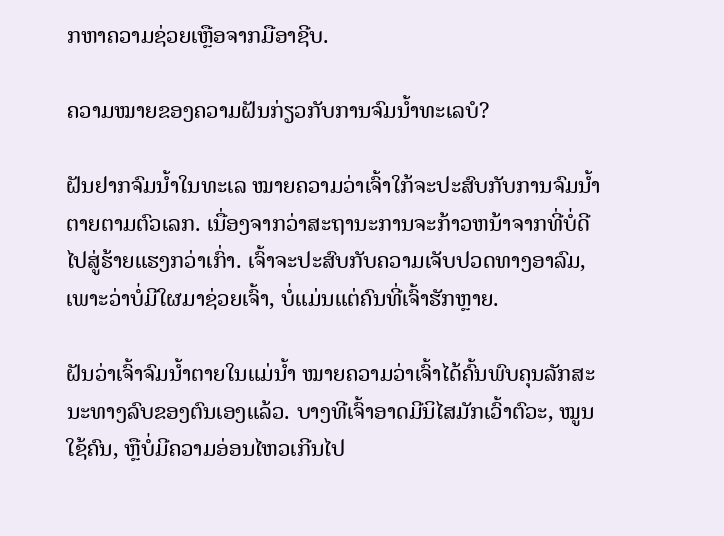ກຫາຄວາມຊ່ວຍເຫຼືອຈາກມືອາຊີບ.

ຄວາມໝາຍຂອງຄວາມຝັນກ່ຽວກັບການຈົມນ້ຳທະເລບໍ?

ຝັນຢາກຈົມນ້ຳໃນທະເລ ໝາຍຄວາມວ່າເຈົ້າໃກ້ຈະປະສົບກັບການຈົມນ້ຳຕາຍຕາມຕົວເລກ. ເນື່ອງຈາກວ່າສະຖານະການຈະກ້າວຫນ້າຈາກທີ່ບໍ່ດີໄປສູ່ຮ້າຍແຮງກວ່າເກົ່າ. ເຈົ້າຈະປະສົບກັບຄວາມເຈັບປວດທາງອາລົມ, ເພາະວ່າບໍ່ມີໃຜມາຊ່ວຍເຈົ້າ, ບໍ່ແມ່ນແຕ່ຄົນທີ່ເຈົ້າຮັກຫຼາຍ.

ຝັນວ່າເຈົ້າຈົມນ້ຳຕາຍໃນແມ່ນ້ຳ ໝາຍຄວາມວ່າເຈົ້າໄດ້ຄົ້ນພົບຄຸນລັກສະນະທາງລົບຂອງຕົນເອງແລ້ວ. ບາງທີເຈົ້າອາດມີນິໄສມັກເວົ້າຕົວະ, ໝູນໃຊ້ຄົນ, ຫຼືບໍ່ມີຄວາມອ່ອນໄຫວເກີນໄປ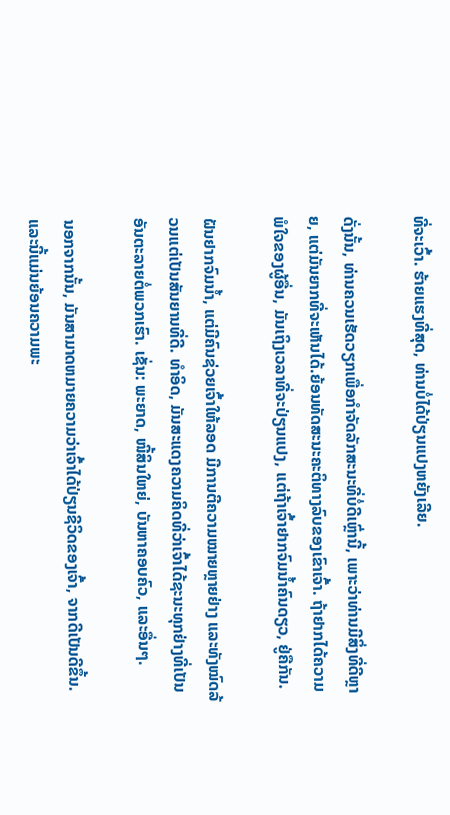ທີ່ຈະເວົ້າ. ຮ້າຍແຮງທີ່ສຸດ, ທ່ານບໍ່ໄດ້ປ່ຽນແປງຫຍັງເລີຍ.

ດັ່ງນັ້ນ, ທ່ານຄວນເຮັດວຽກເພື່ອກໍາຈັດລັກສະນະທີ່ບໍ່ດີເຫຼົ່ານີ້, ເພາະວ່າທ່ານມີສິ່ງທີ່ດີຫຼາຍ, ແຕ່ມັນຍາກທີ່ຈະເຫັນໄດ້.ຍ້ອນທັດສະນະຄະຕິທາງລົບຂອງເຂົາເຈົ້າ. ຖ້າຢາກໄດ້ຄວາມພໍໃຈຂອງຜູ້ອື່ນ, ມັນເຖິງເວລາທີ່ຈະປ່ຽນແປງ, ແຕ່ຖ້າເຈົ້າຢາກຈົມນ້ຳຄົນດຽວ, ຢູ່ຄືກັນ.

ຝັນຢາກຈົມນ້ຳ, ແຕ່ມີຄົນຊ່ວຍເຈົ້າໃຫ້ລອດ ມີການຕີຄວາມໝາຍຫຼາຍຢ່າງ ແລະທັງໝົດລ້ວນແຕ່ເປັນສັນຍານທີ່ດີ. ທໍາອິດ, ມັນສະແດງຄວາມຄິດທີ່ວ່າເຈົ້າໄດ້ຊະນະທຸກຢ່າງທີ່ເປັນອັນຕະລາຍຕໍ່ພວກເຮົາ. ເຊັ່ນ: ພະຍາດ, ໜີ້ສິນໃຫຍ່, ບັນຫາຄອບຄົວ, ແລະອື່ນໆ.

ນອກຈາກນັ້ນ, ມັນສາມາດຫມາຍຄວາມວ່າເຈົ້າໄດ້ປ່ຽນຊີວິດຂອງເຈົ້າ, ຈາກດີເປັນດີຂຶ້ນ. ແລະນີ້ແມ່ນຍ້ອນຄວາມພະ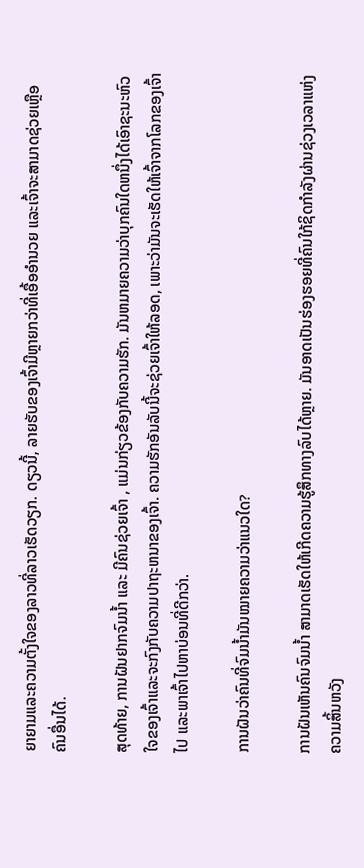ຍາຍາມແລະຄວາມຕັ້ງໃຈຂອງລາວທີ່ລາວເຮັດວຽກ. ດຽວນີ້, ລາຍຮັບຂອງເຈົ້າມີຫຼາຍກວ່າທີ່ເອື້ອອໍານວຍ ແລະເຈົ້າຈະສາມາດຊ່ວຍເຫຼືອຄົນອື່ນໄດ້.

ສຸດທ້າຍ, ການຝັນຢາກຈົມນໍ້າ ແລະ ມີຄົນຊ່ວຍເຈົ້າ , ແມ່ນກ່ຽວຂ້ອງກັບຄວາມຮັກ. ມັນຫມາຍຄວາມວ່າບຸກຄົນໃດຫນຶ່ງໄດ້ເອົາຊະນະຫົວໃຈຂອງເຈົ້າແລະຈະກົງກັບຄວາມປາຖະຫນາຂອງເຈົ້າ. ຄວາມຮັກອັນລັບນີ້ຈະຊ່ວຍເຈົ້າໃຫ້ລອດ, ເພາະວ່າມັນຈະເຮັດໃຫ້ເຈົ້າຈາກໂລກຂອງເຈົ້າໄປ ແລະພາເຈົ້າໄປຫາບ່ອນທີ່ດີກວ່າ.

ການຝັນວ່າຄົນທີ່ຈົມນ້ຳມັນໝາຍຄວາມວ່າແນວໃດ?

ການຝັນເຫັນຄົນຈົມນ້ຳ ສາມາດເຮັດໃຫ້ເກີດຄວາມຮູ້ສຶກທາງລົບໄດ້ຫຼາຍ. ມັນອາດເປັນຮ່ອງຮອຍທີ່ຄົນໃກ້ຊິດກຳລັງຜ່ານຊ່ວງເວລາແຫ່ງຄວາມສິ້ນຫວັງ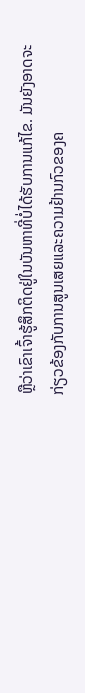ຫຼືວ່າເຂົາເຈົ້າຮູ້ສຶກຕິດຢູ່ໃນບັນຫາທີ່ບໍ່ໄດ້ຮັບການແກ້ໄຂ. ມັນຍັງອາດຈະກ່ຽວຂ້ອງກັບການສູນເສຍແລະຄວາມຢ້ານກົວຂອງຄ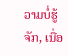ວາມບໍ່ຮູ້ຈັກ, ເນື່ອ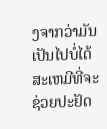ງຈາກວ່າມັນເປັນໄປບໍ່ໄດ້ສະເຫມີທີ່ຈະຊ່ວຍປະຢັດ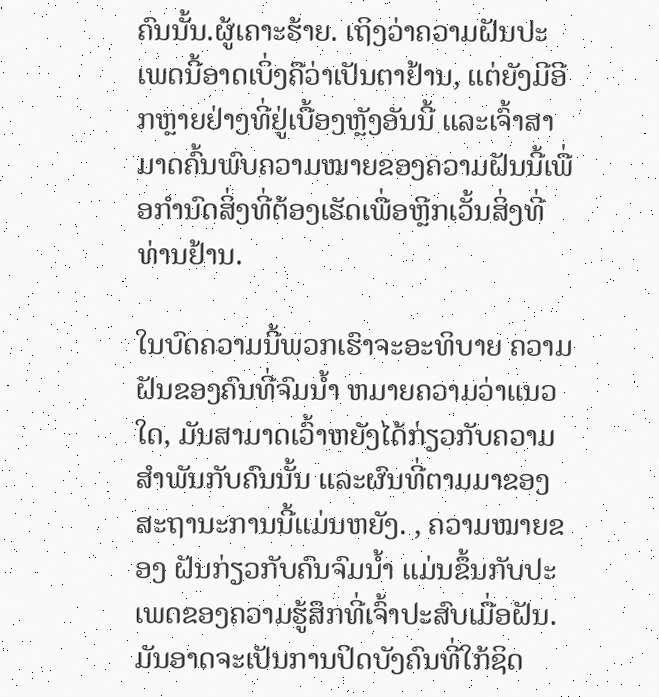ຄົນນັ້ນ.ຜູ້ເຄາະຮ້າຍ. ເຖິງວ່າຄວາມຝັນປະເພດນີ້ອາດເບິ່ງຄືວ່າເປັນຕາຢ້ານ, ແຕ່ຍັງມີອີກຫຼາຍຢ່າງທີ່ຢູ່ເບື້ອງຫຼັງອັນນີ້ ແລະເຈົ້າສາມາດຄົ້ນພົບຄວາມໝາຍຂອງຄວາມຝັນນີ້ເພື່ອກຳນົດສິ່ງທີ່ຕ້ອງເຮັດເພື່ອຫຼີກເວັ້ນສິ່ງທີ່ທ່ານຢ້ານ.

ໃນບົດຄວາມນີ້ພວກເຮົາຈະອະທິບາຍ ຄວາມຝັນຂອງຄົນທີ່ຈົມນ້ຳ ຫມາຍຄວາມວ່າແນວໃດ, ມັນສາມາດເວົ້າຫຍັງໄດ້ກ່ຽວກັບຄວາມສຳພັນກັບຄົນນັ້ນ ແລະຜົນທີ່ຕາມມາຂອງສະຖານະການນີ້ແມ່ນຫຍັງ. , ຄວາມໝາຍຂອງ ຝັນກ່ຽວກັບຄົນຈົມນ້ຳ ແມ່ນຂຶ້ນກັບປະເພດຂອງຄວາມຮູ້ສຶກທີ່ເຈົ້າປະສົບເມື່ອຝັນ. ມັນອາດຈະເປັນການປິດບັງຄົນທີ່ໃກ້ຊິດ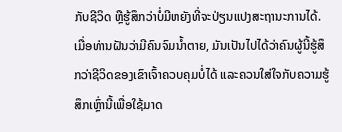ກັບຊີວິດ ຫຼືຮູ້ສຶກວ່າບໍ່ມີຫຍັງທີ່ຈະປ່ຽນແປງສະຖານະການໄດ້. ເມື່ອທ່ານຝັນວ່າມີຄົນຈົມນ້ຳຕາຍ, ມັນເປັນໄປໄດ້ວ່າຄົນຜູ້ນີ້ຮູ້ສຶກວ່າຊີວິດຂອງເຂົາເຈົ້າຄວບຄຸມບໍ່ໄດ້ ແລະຄວນໃສ່ໃຈກັບຄວາມຮູ້ສຶກເຫຼົ່ານີ້ເພື່ອໃຊ້ມາດ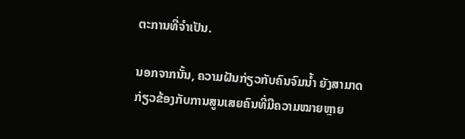ຕະການທີ່ຈຳເປັນ.

ນອກຈາກນັ້ນ, ຄວາມຝັນກ່ຽວກັບຄົນຈົມນ້ຳ ຍັງສາມາດກ່ຽວຂ້ອງກັບການສູນເສຍຄົນທີ່ມີຄວາມໝາຍຫຼາຍ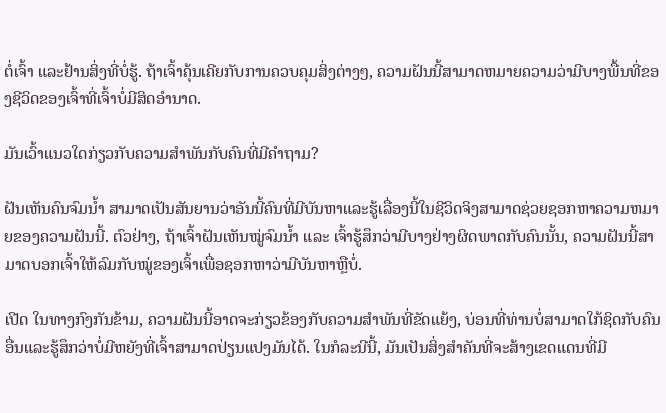ຕໍ່ເຈົ້າ ແລະຢ້ານສິ່ງທີ່ບໍ່ຮູ້. ຖ້າເຈົ້າຄຸ້ນເຄີຍກັບການຄວບຄຸມສິ່ງຕ່າງໆ, ຄວາມຝັນນີ້ສາມາດຫມາຍຄວາມວ່າມີບາງພື້ນທີ່ຂອງຊີວິດຂອງເຈົ້າທີ່ເຈົ້າບໍ່ມີສິດອໍານາດ.

ມັນເວົ້າແນວໃດກ່ຽວກັບຄວາມສໍາພັນກັບຄົນທີ່ມີຄໍາຖາມ?

ຝັນເຫັນຄົນຈົມນ້ຳ ສາມາດເປັນສັນຍານວ່າອັນນີ້ຄົນທີ່ມີບັນຫາແລະຮູ້ເລື່ອງນີ້ໃນຊີວິດຈິງສາມາດຊ່ວຍຊອກຫາຄວາມຫມາຍຂອງຄວາມຝັນນີ້. ຕົວຢ່າງ, ຖ້າເຈົ້າຝັນເຫັນໝູ່ຈົມນ້ຳ ແລະ ເຈົ້າຮູ້ສຶກວ່າມີບາງຢ່າງຜິດພາດກັບຄົນນັ້ນ, ຄວາມຝັນນີ້ສາມາດບອກເຈົ້າໃຫ້ລົມກັບໝູ່ຂອງເຈົ້າເພື່ອຊອກຫາວ່າມີບັນຫາຫຼືບໍ່.

ເປີດ ໃນທາງກົງກັນຂ້າມ, ຄວາມຝັນນີ້ອາດຈະກ່ຽວຂ້ອງກັບຄວາມສໍາພັນທີ່ຂັດແຍ້ງ, ບ່ອນທີ່ທ່ານບໍ່ສາມາດໃກ້ຊິດກັບຄົນອື່ນແລະຮູ້ສຶກວ່າບໍ່ມີຫຍັງທີ່ເຈົ້າສາມາດປ່ຽນແປງມັນໄດ້. ໃນກໍລະນີນີ້, ມັນເປັນສິ່ງສໍາຄັນທີ່ຈະສ້າງເຂດແດນທີ່ມີ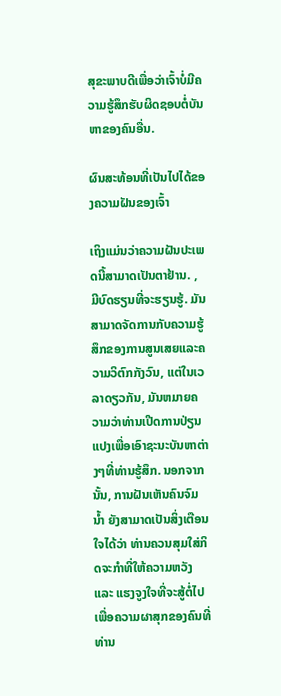ສຸຂະພາບດີເພື່ອວ່າເຈົ້າບໍ່ມີຄວາມຮູ້ສຶກຮັບຜິດຊອບຕໍ່ບັນຫາຂອງຄົນອື່ນ.

ຜົນສະທ້ອນທີ່ເປັນໄປໄດ້ຂອງຄວາມຝັນຂອງເຈົ້າ

ເຖິງແມ່ນວ່າຄວາມຝັນປະເພດນີ້ສາມາດເປັນຕາຢ້ານ. , ມີບົດຮຽນທີ່ຈະຮຽນຮູ້. ມັນສາມາດຈັດການກັບຄວາມຮູ້ສຶກຂອງການສູນເສຍແລະຄວາມວິຕົກກັງວົນ, ແຕ່ໃນເວລາດຽວກັນ, ມັນຫມາຍຄວາມວ່າທ່ານເປີດການປ່ຽນແປງເພື່ອເອົາຊະນະບັນຫາຕ່າງໆທີ່ທ່ານຮູ້ສຶກ. ນອກຈາກນັ້ນ, ການຝັນເຫັນຄົນຈົມນ້ຳ ຍັງສາມາດເປັນສິ່ງເຕືອນໃຈໄດ້ວ່າ ທ່ານຄວນສຸມໃສ່ກິດຈະກຳທີ່ໃຫ້ຄວາມຫວັງ ແລະ ແຮງຈູງໃຈທີ່ຈະສູ້ຕໍ່ໄປເພື່ອຄວາມຜາສຸກຂອງຄົນທີ່ທ່ານ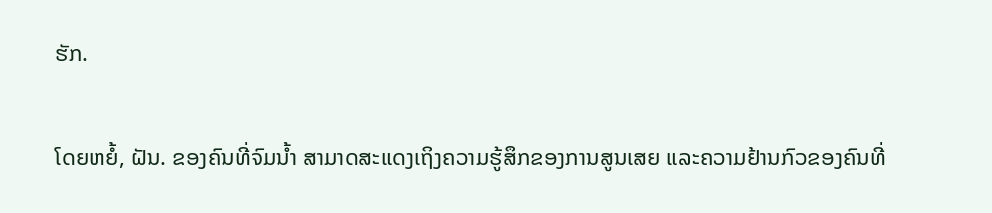ຮັກ.

ໂດຍຫຍໍ້, ຝັນ. ຂອງຄົນທີ່ຈົມນ້ຳ ສາມາດສະແດງເຖິງຄວາມຮູ້ສຶກຂອງການສູນເສຍ ແລະຄວາມຢ້ານກົວຂອງຄົນທີ່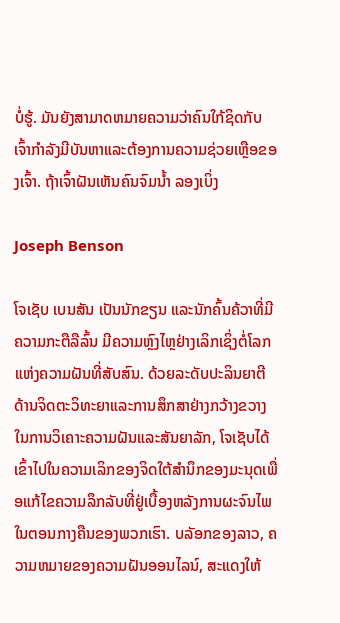ບໍ່ຮູ້. ມັນຍັງສາມາດຫມາຍຄວາມວ່າຄົນໃກ້ຊິດກັບເຈົ້າກໍາລັງມີບັນຫາແລະຕ້ອງການຄວາມຊ່ວຍເຫຼືອຂອງເຈົ້າ. ຖ້າເຈົ້າຝັນເຫັນຄົນຈົມນໍ້າ ລອງເບິ່ງ

Joseph Benson

ໂຈເຊັບ ເບນສັນ ເປັນນັກຂຽນ ແລະນັກຄົ້ນຄ້ວາທີ່ມີຄວາມກະຕືລືລົ້ນ ມີຄວາມຫຼົງໄຫຼຢ່າງເລິກເຊິ່ງຕໍ່ໂລກແຫ່ງຄວາມຝັນທີ່ສັບສົນ. ດ້ວຍລະດັບປະລິນຍາຕີດ້ານຈິດຕະວິທະຍາແລະການສຶກສາຢ່າງກວ້າງຂວາງໃນການວິເຄາະຄວາມຝັນແລະສັນຍາລັກ, ໂຈເຊັບໄດ້ເຂົ້າໄປໃນຄວາມເລິກຂອງຈິດໃຕ້ສໍານຶກຂອງມະນຸດເພື່ອແກ້ໄຂຄວາມລຶກລັບທີ່ຢູ່ເບື້ອງຫລັງການຜະຈົນໄພໃນຕອນກາງຄືນຂອງພວກເຮົາ. ບລັອກຂອງລາວ, ຄວາມຫມາຍຂອງຄວາມຝັນອອນໄລນ໌, ສະແດງໃຫ້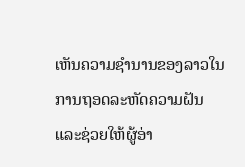ເຫັນຄວາມຊໍານານຂອງລາວໃນການຖອດລະຫັດຄວາມຝັນແລະຊ່ວຍໃຫ້ຜູ້ອ່າ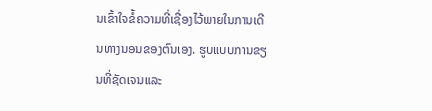ນເຂົ້າໃຈຂໍ້ຄວາມທີ່ເຊື່ອງໄວ້ພາຍໃນການເດີນທາງນອນຂອງຕົນເອງ. ຮູບແບບການຂຽນທີ່ຊັດເຈນແລະ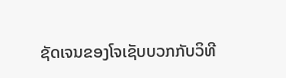ຊັດເຈນຂອງໂຈເຊັບບວກກັບວິທີ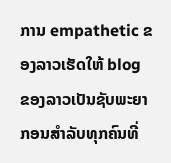ການ empathetic ຂອງລາວເຮັດໃຫ້ blog ຂອງລາວເປັນຊັບພະຍາກອນສໍາລັບທຸກຄົນທີ່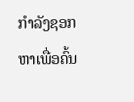ກໍາລັງຊອກຫາເພື່ອຄົ້ນ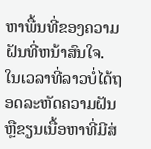ຫາພື້ນທີ່ຂອງຄວາມຝັນທີ່ຫນ້າສົນໃຈ. ໃນເວລາທີ່ລາວບໍ່ໄດ້ຖອດລະຫັດຄວາມຝັນຫຼືຂຽນເນື້ອຫາທີ່ມີສ່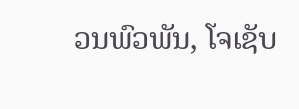ວນພົວພັນ, ໂຈເຊັບ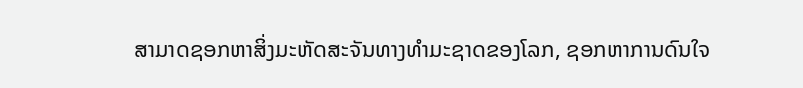ສາມາດຊອກຫາສິ່ງມະຫັດສະຈັນທາງທໍາມະຊາດຂອງໂລກ, ຊອກຫາການດົນໃຈ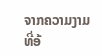ຈາກຄວາມງາມທີ່ອ້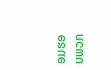ອມຮອບພວກ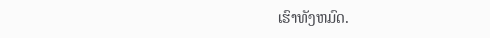ເຮົາທັງຫມົດ.